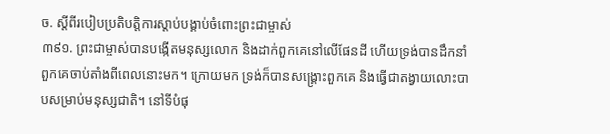ច. ស្ដីពីរបៀបប្រតិបត្តិការស្ដាប់បង្គាប់ចំពោះព្រះជាម្ចាស់
៣៩១. ព្រះជាម្ចាស់បានបង្កើតមនុស្សលោក និងដាក់ពួកគេនៅលើផែនដី ហើយទ្រង់បានដឹកនាំពួកគេចាប់តាំងពីពេលនោះមក។ ក្រោយមក ទ្រង់ក៏បានសង្គ្រោះពួកគេ និងធ្វើជាតង្វាយលោះបាបសម្រាប់មនុស្សជាតិ។ នៅទីបំផុ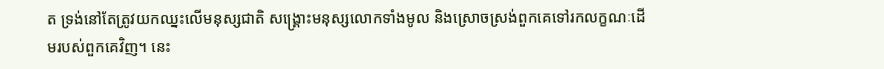ត ទ្រង់នៅតែត្រូវយកឈ្នះលើមនុស្សជាតិ សង្គ្រោះមនុស្សលោកទាំងមូល និងស្រោចស្រង់ពួកគេទៅរកលក្ខណៈដើមរបស់ពួកគេវិញ។ នេះ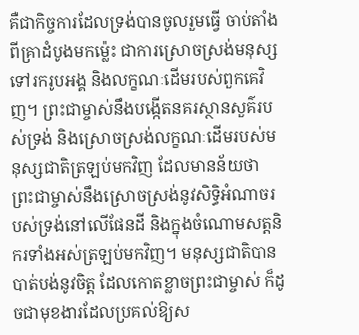គឺជាកិច្ចការដែលទ្រង់បានចូលរួមធ្វើ ចាប់តាំងពីគ្រាដំបូងមកម៉្លេះ ជាការស្រោចស្រង់មនុស្សទៅរករូបអង្គ និងលក្ខណៈដើមរបស់ពួកគេវិញ។ ព្រះជាម្ចាស់នឹងបង្កើតនគរស្ថានសួគ៌របស់ទ្រង់ និងស្រោចស្រង់លក្ខណៈដើមរបស់មនុស្សជាតិត្រឡប់មកវិញ ដែលមានន័យថា ព្រះជាម្ចាស់នឹងស្រោចស្រង់នូវសិទ្ធិអំណាចរបស់ទ្រង់នៅលើផែនដី និងក្នុងចំណោមសត្តនិករទាំងអស់ត្រឡប់មកវិញ។ មនុស្សជាតិបានបាត់បង់នូវចិត្ត ដែលកោតខ្លាចព្រះជាម្ចាស់ ក៏ដូចជាមុខងារដែលប្រគល់ឱ្យស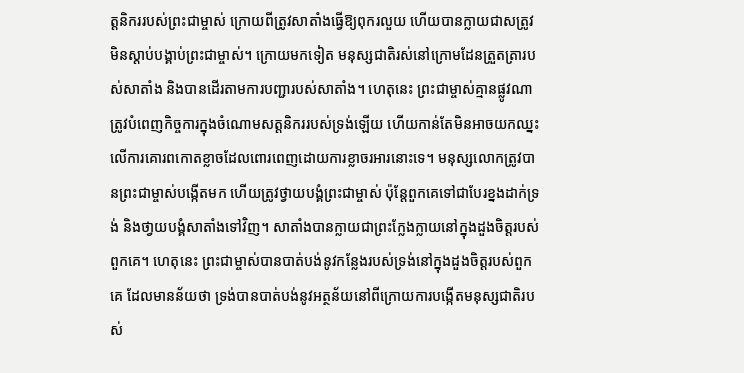ត្តនិកររបស់ព្រះជាម្ចាស់ ក្រោយពីត្រូវសាតាំងធ្វើឱ្យពុករលួយ ហើយបានក្លាយជាសត្រូវមិនស្ដាប់បង្គាប់ព្រះជាម្ចាស់។ ក្រោយមកទៀត មនុស្សជាតិរស់នៅក្រោមដែនត្រួតត្រារបស់សាតាំង និងបានដើរតាមការបញ្ជារបស់សាតាំង។ ហេតុនេះ ព្រះជាម្ចាស់គ្មានផ្លូវណាត្រូវបំពេញកិច្ចការក្នុងចំណោមសត្តនិកររបស់ទ្រង់ឡើយ ហើយកាន់តែមិនអាចយកឈ្នះលើការគោរពកោតខ្លាចដែលពោរពេញដោយការខ្លាចរអារនោះទេ។ មនុស្សលោកត្រូវបានព្រះជាម្ចាស់បង្កើតមក ហើយត្រូវថ្វាយបង្គំព្រះជាម្ចាស់ ប៉ុន្តែពួកគេទៅជាបែរខ្នងដាក់ទ្រង់ និងថា្វយបង្គំសាតាំងទៅវិញ។ សាតាំងបានក្លាយជាព្រះក្លែងក្លាយនៅក្នុងដួងចិត្តរបស់ពួកគេ។ ហេតុនេះ ព្រះជាម្ចាស់បានបាត់បង់នូវកន្លែងរបស់ទ្រង់នៅក្នុងដួងចិត្តរបស់ពួកគេ ដែលមានន័យថា ទ្រង់បានបាត់បង់នូវអត្ថន័យនៅពីក្រោយការបង្កើតមនុស្សជាតិរបស់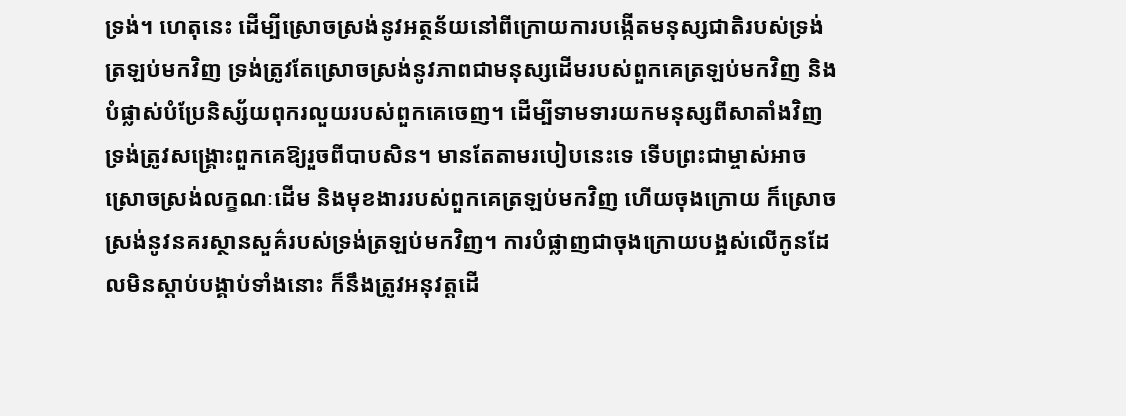ទ្រង់។ ហេតុនេះ ដើម្បីស្រោចស្រង់នូវអត្ថន័យនៅពីក្រោយការបង្កើតមនុស្សជាតិរបស់ទ្រង់ត្រឡប់មកវិញ ទ្រង់ត្រូវតែស្រោចស្រង់នូវភាពជាមនុស្សដើមរបស់ពួកគេត្រឡប់មកវិញ និងបំផ្លាស់បំប្រែនិស្ស័យពុករលួយរបស់ពួកគេចេញ។ ដើម្បីទាមទារយកមនុស្សពីសាតាំងវិញ ទ្រង់ត្រូវសង្គ្រោះពួកគេឱ្យរួចពីបាបសិន។ មានតែតាមរបៀបនេះទេ ទើបព្រះជាម្ចាស់អាចស្រោចស្រង់លក្ខណៈដើម និងមុខងាររបស់ពួកគេត្រឡប់មកវិញ ហើយចុងក្រោយ ក៏ស្រោចស្រង់នូវនគរស្ថានសួគ៌របស់ទ្រង់ត្រឡប់មកវិញ។ ការបំផ្លាញជាចុងក្រោយបង្អស់លើកូនដែលមិនស្ដាប់បង្គាប់ទាំងនោះ ក៏នឹងត្រូវអនុវត្តដើ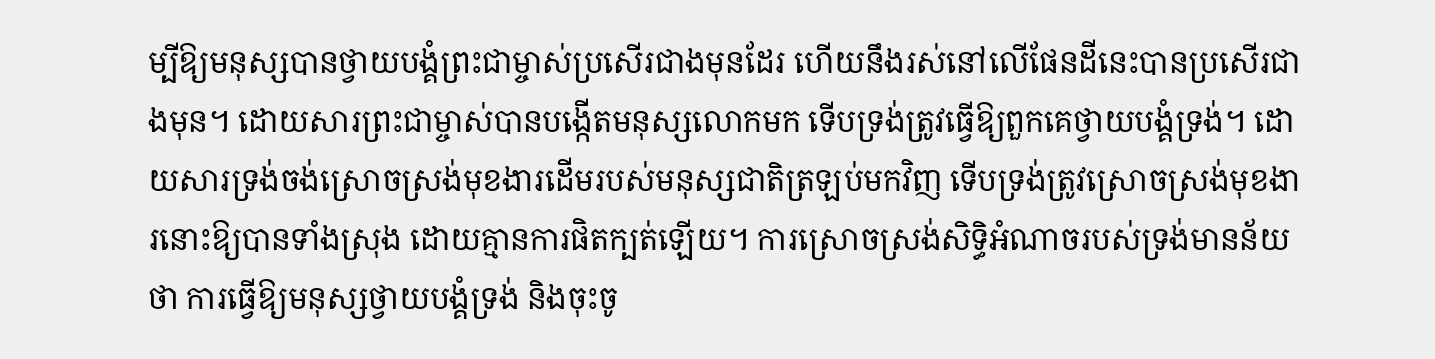ម្បីឱ្យមនុស្សបានថ្វាយបង្គំព្រះជាម្ចាស់ប្រសើរជាងមុនដែរ ហើយនឹងរស់នៅលើផែនដីនេះបានប្រសើរជាងមុន។ ដោយសារព្រះជាម្ចាស់បានបង្កើតមនុស្សលោកមក ទើបទ្រង់ត្រូវធ្វើឱ្យពួកគេថ្វាយបង្គំទ្រង់។ ដោយសារទ្រង់ចង់ស្រោចស្រង់មុខងារដើមរបស់មនុស្សជាតិត្រឡប់មកវិញ ទើបទ្រង់ត្រូវស្រោចស្រង់មុខងារនោះឱ្យបានទាំងស្រុង ដោយគ្មានការផិតក្បត់ឡើយ។ ការស្រោចស្រង់សិទ្ធិអំណាចរបស់ទ្រង់មានន័យថា ការធ្វើឱ្យមនុស្សថ្វាយបង្គំទ្រង់ និងចុះចូ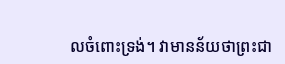លចំពោះទ្រង់។ វាមានន័យថាព្រះជា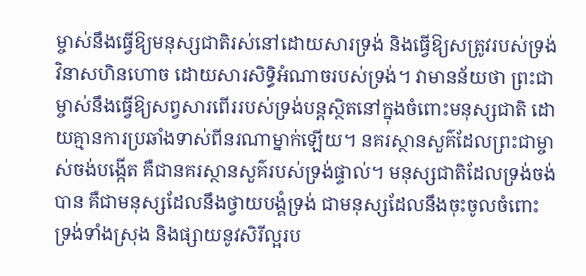ម្ចាស់នឹងធ្វើឱ្យមនុស្សជាតិរស់នៅដោយសារទ្រង់ និងធ្វើឱ្យសត្រូវរបស់ទ្រង់វិនាសហិនហោច ដោយសារសិទ្ធិអំណាចរបស់ទ្រង់។ វាមានន័យថា ព្រះជាម្ចាស់នឹងធ្វើឱ្យសព្វសារពើររបស់ទ្រង់បន្តស្ថិតនៅក្នុងចំពោះមនុស្សជាតិ ដោយគ្មានការប្រឆាំងទាស់ពីនរណាម្នាក់ឡើយ។ នគរស្ថានសួគ៌ដែលព្រះជាម្ចាស់ចង់បង្កើត គឺជានគរស្ថានសួគ៌របស់ទ្រង់ផ្ទាល់។ មនុស្សជាតិដែលទ្រង់ចង់បាន គឺជាមនុស្សដែលនឹងថ្វាយបង្គំទ្រង់ ជាមនុស្សដែលនឹងចុះចូលចំពោះទ្រង់ទាំងស្រុង និងផ្សាយនូវសិរីល្អរប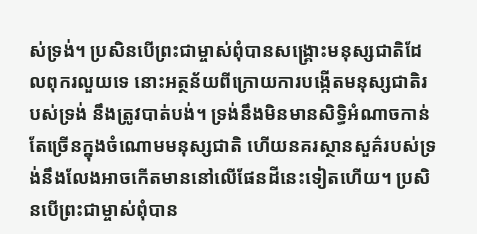ស់ទ្រង់។ ប្រសិនបើព្រះជាម្ចាស់ពុំបានសង្គ្រោះមនុស្សជាតិដែលពុករលួយទេ នោះអត្ថន័យពីក្រោយការបង្កើតមនុស្សជាតិរបស់ទ្រង់ នឹងត្រូវបាត់បង់។ ទ្រង់នឹងមិនមានសិទ្ធិអំណាចកាន់តែច្រើនក្នុងចំណោមមនុស្សជាតិ ហើយនគរស្ថានសួគ៌របស់ទ្រង់នឹងលែងអាចកើតមាននៅលើផែនដីនេះទៀតហើយ។ ប្រសិនបើព្រះជាម្ចាស់ពុំបាន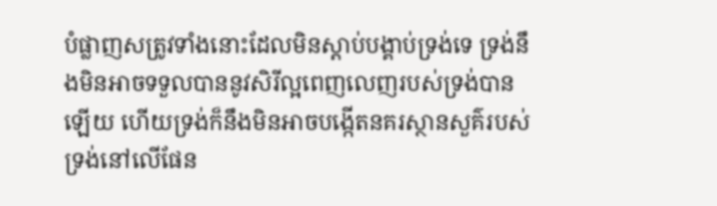បំផ្លាញសត្រូវទាំងនោះដែលមិនស្ដាប់បង្គាប់ទ្រង់ទេ ទ្រង់នឹងមិនអាចទទួលបាននូវសិរីល្អពេញលេញរបស់ទ្រង់បានឡើយ ហើយទ្រង់ក៏នឹងមិនអាចបង្កើតនគរស្ថានសួគ៌របស់ទ្រង់នៅលើផែន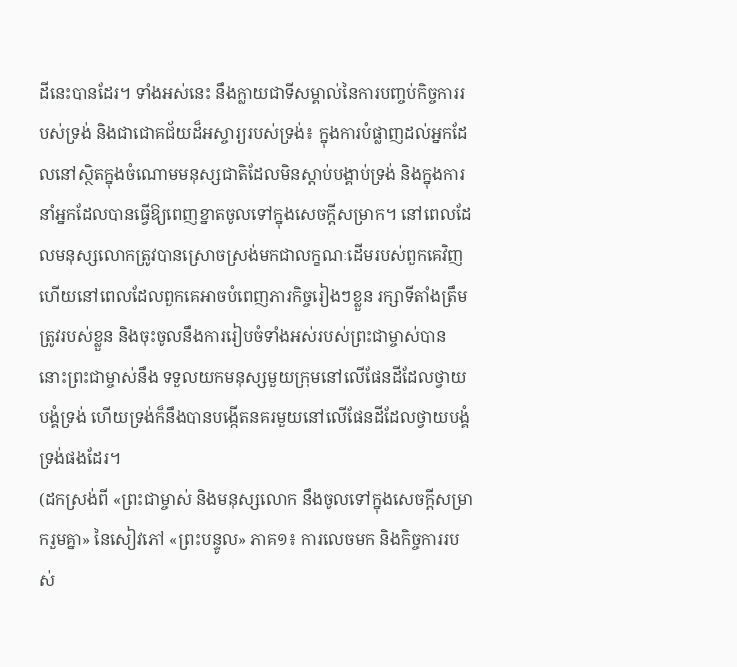ដីនេះបានដែរ។ ទាំងអស់នេះ នឹងក្លាយជាទីសម្គាល់នៃការបញ្ចប់កិច្ចការរបស់ទ្រង់ និងជាជោគជ័យដ៏អស្ចារ្យរបស់ទ្រង់៖ ក្នុងការបំផ្លាញដល់អ្នកដែលនៅស្ថិតក្នុងចំណោមមនុស្សជាតិដែលមិនស្ដាប់បង្គាប់ទ្រង់ និងក្នុងការនាំអ្នកដែលបានធ្វើឱ្យពេញខ្នាតចូលទៅក្នុងសេចក្ដីសម្រាក។ នៅពេលដែលមនុស្សលោកត្រូវបានស្រោចស្រង់មកជាលក្ខណៈដើមរបស់ពួកគេវិញ ហើយនៅពេលដែលពួកគេអាចបំពេញភារកិច្ចរៀងៗខ្លួន រក្សាទីតាំងត្រឹមត្រូវរបស់ខ្លួន និងចុះចូលនឹងការរៀបចំទាំងអស់របស់ព្រះជាម្ចាស់បាន នោះព្រះជាម្ចាស់នឹង ទទួលយកមនុស្សមួយក្រុមនៅលើផែនដីដែលថ្វាយបង្គំទ្រង់ ហើយទ្រង់ក៏នឹងបានបង្កើតនគរមួយនៅលើផែនដីដែលថ្វាយបង្គំទ្រង់ផងដែរ។
(ដកស្រង់ពី «ព្រះជាម្ចាស់ និងមនុស្សលោក នឹងចូលទៅក្នុងសេចក្ដីសម្រាករួមគ្នា» នៃសៀវភៅ «ព្រះបន្ទូល» ភាគ១៖ ការលេចមក និងកិច្ចការរបស់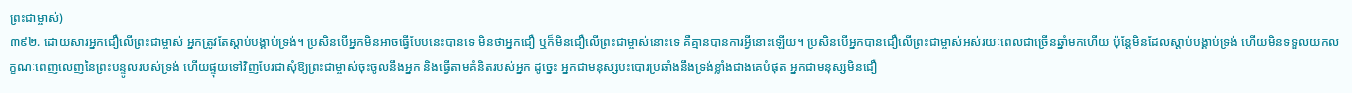ព្រះជាម្ចាស់)
៣៩២. ដោយសារអ្នកជឿលើព្រះជាម្ចាស់ អ្នកត្រូវតែស្ដាប់បង្គាប់ទ្រង់។ ប្រសិនបើអ្នកមិនអាចធ្វើបែបនេះបានទេ មិនថាអ្នកជឿ ឬក៏មិនជឿលើព្រះជាម្ចាស់នោះទេ គឺគ្មានបានការអ្វីនោះឡើយ។ ប្រសិនបើអ្នកបានជឿលើព្រះជាម្ចាស់អស់រយៈពេលជាច្រើនឆ្នាំមកហើយ ប៉ុន្តែមិនដែលស្ដាប់បង្គាប់ទ្រង់ ហើយមិនទទួលយកលក្ខណៈពេញលេញនៃព្រះបន្ទូលរបស់ទ្រង់ ហើយផ្ទុយទៅវិញបែរជាសុំឱ្យព្រះជាម្ចាស់ចុះចូលនឹងអ្នក និងធ្វើតាមគំនិតរបស់អ្នក ដូច្នេះ អ្នកជាមនុស្សបះបោរប្រឆាំងនឹងទ្រង់ខ្លាំងជាងគេបំផុត អ្នកជាមនុស្សមិនជឿ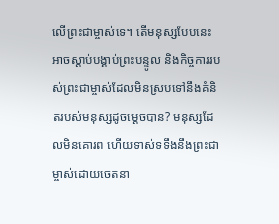លើព្រះជាម្ចាស់ទេ។ តើមនុស្សបែបនេះអាចស្ដាប់បង្គាប់ព្រះបន្ទូល និងកិច្ចការរបស់ព្រះជាម្ចាស់ដែលមិនស្របទៅនឹងគំនិតរបស់មនុស្សដូចម្ដេចបាន? មនុស្សដែលមិនគោរព ហើយទាស់ទទឹងនឹងព្រះជាម្ចាស់ដោយចេតនា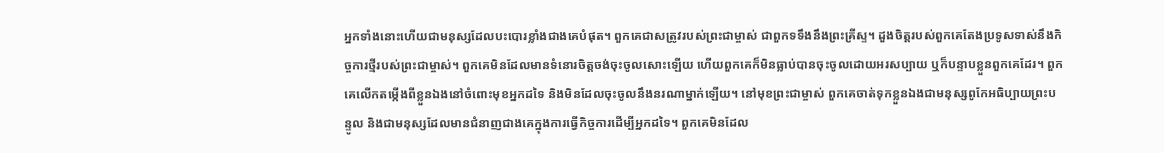អ្នកទាំងនោះហើយជាមនុស្សដែលបះបោរខ្លាំងជាងគេបំផុត។ ពួកគេជាសត្រូវរបស់ព្រះជាម្ចាស់ ជាពួកទទឹងនឹងព្រះគ្រីស្ទ។ ដួងចិត្តរបស់ពួកគេតែងប្រទូសទាស់នឹងកិច្ចការថ្មីរបស់ព្រះជាម្ចាស់។ ពួកគេមិនដែលមានទំនោរចិត្តចង់ចុះចូលសោះឡើយ ហើយពួកគេក៏មិនធ្លាប់បានចុះចូលដោយអរសប្បាយ ឬក៏បន្ទាបខ្លួនពួកគេដែរ។ ពួកគេលើកតម្កើងពីខ្លួនឯងនៅចំពោះមុខអ្នកដទៃ និងមិនដែលចុះចូលនឹងនរណាម្នាក់ឡើយ។ នៅមុខព្រះជាម្ចាស់ ពួកគេចាត់ទុកខ្លួនឯងជាមនុស្សពូកែអធិប្បាយព្រះបន្ទូល និងជាមនុស្សដែលមានជំនាញជាងគេក្នុងការធ្វើកិច្ចការដើម្បីអ្នកដទៃ។ ពួកគេមិនដែល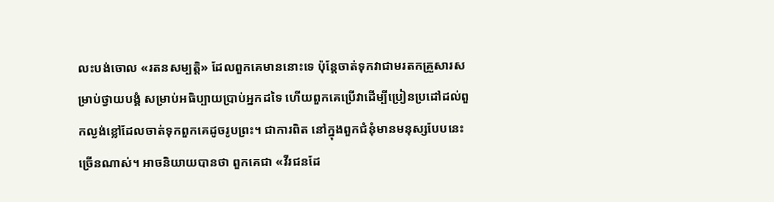លះបង់ចោល «រតនសម្បត្តិ» ដែលពួកគេមាននោះទេ ប៉ុន្តែចាត់ទុកវាជាមរតកគ្រួសារសម្រាប់ថ្វាយបង្គំ សម្រាប់អធិប្បាយប្រាប់អ្នកដទៃ ហើយពួកគេប្រើវាដើម្បីប្រៀនប្រដៅដល់ពួកល្ងង់ខ្លៅដែលចាត់ទុកពួកគេដូចរូបព្រះ។ ជាការពិត នៅក្នុងពួកជំនុំមានមនុស្សបែបនេះច្រើនណាស់។ អាចនិយាយបានថា ពួកគេជា «វីរជនដែ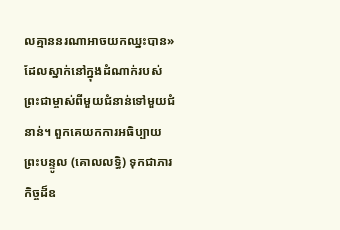លគ្មាននរណាអាចយកឈ្នះបាន» ដែលស្នាក់នៅក្នុងដំណាក់របស់ព្រះជាម្ចាស់ពីមួយជំនាន់ទៅមួយជំនាន់។ ពួកគេយកការអធិប្បាយព្រះបន្ទូល (គោលលទ្ធិ) ទុកជាភារកិច្ចដ៏ឧ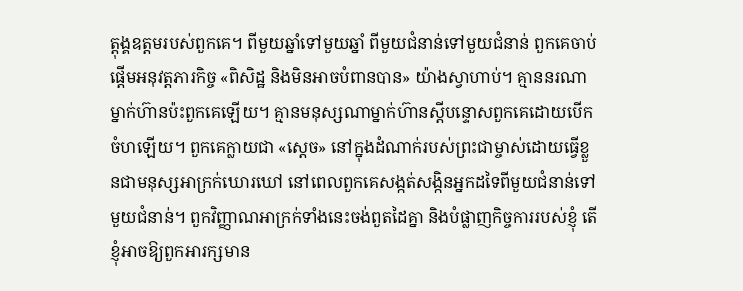ត្ដុង្គឧត្ដមរបស់ពួកគេ។ ពីមួយឆ្នាំទៅមួយឆ្នាំ ពីមួយជំនាន់ទៅមួយជំនាន់ ពួកគេចាប់ផ្ដើមអនុវត្តភារកិច្ច «ពិសិដ្ឋ និងមិនអាចបំពានបាន» យ៉ាងស្វាហាប់។ គ្មាននរណាម្នាក់ហ៊ានប៉ះពួកគេឡើយ។ គ្មានមនុស្សណាម្នាក់ហ៊ានស្ដីបន្ទោសពួកគេដោយបើកចំហឡើយ។ ពួកគេក្លាយជា «ស្ដេច» នៅក្នុងដំណាក់របស់ព្រះជាម្ចាស់ដោយធ្វើខ្លួនជាមនុស្សអាក្រក់ឃោរឃៅ នៅពេលពួកគេសង្កត់សង្កិនអ្នកដទៃពីមួយជំនាន់ទៅមួយជំនាន់។ ពួកវិញ្ញាណអាក្រក់ទាំងនេះចង់ពួតដៃគ្នា និងបំផ្លាញកិច្ចការរបស់ខ្ញុំ តើខ្ញុំអាចឱ្យពួកអារក្សមាន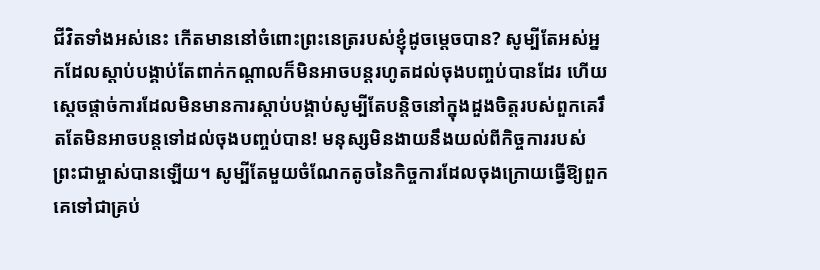ជីវិតទាំងអស់នេះ កើតមាននៅចំពោះព្រះនេត្ររបស់ខ្ញុំដូចម្ដេចបាន? សូម្បីតែអស់អ្នកដែលស្ដាប់បង្គាប់តែពាក់កណ្ដាលក៏មិនអាចបន្តរហូតដល់ចុងបញ្ចប់បានដែរ ហើយស្ដេចផ្ដាច់ការដែលមិនមានការស្ដាប់បង្គាប់សូម្បីតែបន្តិចនៅក្នុងដួងចិត្តរបស់ពួកគេរឹតតែមិនអាចបន្តទៅដល់ចុងបញ្ចប់បាន! មនុស្សមិនងាយនឹងយល់ពីកិច្ចការរបស់ព្រះជាម្ចាស់បានឡើយ។ សូម្បីតែមួយចំណែកតូចនៃកិច្ចការដែលចុងក្រោយធ្វើឱ្យពួកគេទៅជាគ្រប់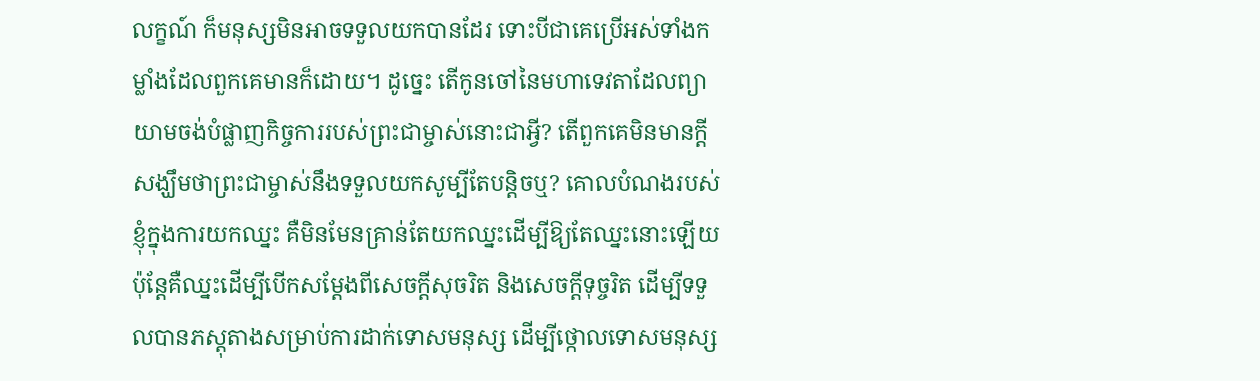លក្ខណ៍ ក៏មនុស្សមិនអាចទទួលយកបានដែរ ទោះបីជាគេប្រើអស់ទាំងកម្លាំងដែលពួកគេមានក៏ដោយ។ ដូច្នេះ តើកូនចៅនៃមហាទេវតាដែលព្យាយាមចង់បំផ្លាញកិច្ចការរបស់ព្រះជាម្ចាស់នោះជាអ្វី? តើពួកគេមិនមានក្ដីសង្ឃឹមថាព្រះជាម្ចាស់នឹងទទួលយកសូម្បីតែបន្តិចឬ? គោលបំណងរបស់ខ្ញុំក្នុងការយកឈ្នះ គឺមិនមែនគ្រាន់តែយកឈ្នះដើម្បីឱ្យតែឈ្នះនោះឡើយ ប៉ុន្តែគឺឈ្នះដើម្បីបើកសម្ដែងពីសេចក្តីសុចរិត និងសេចក្តីទុច្ចរិត ដើម្បីទទួលបានភស្តុតាងសម្រាប់ការដាក់ទោសមនុស្ស ដើម្បីថ្កោលទោសមនុស្ស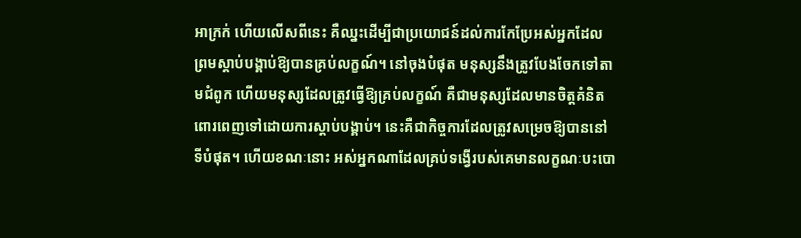អាក្រក់ ហើយលើសពីនេះ គឺឈ្នះដើម្បីជាប្រយោជន៍ដល់ការកែប្រែអស់អ្នកដែលព្រមស្ដាប់បង្គាប់ឱ្យបានគ្រប់លក្ខណ៍។ នៅចុងបំផុត មនុស្សនឹងត្រូវបែងចែកទៅតាមជំពូក ហើយមនុស្សដែលត្រូវធ្វើឱ្យគ្រប់លក្ខណ៍ គឺជាមនុស្សដែលមានចិត្តគំនិតពោរពេញទៅដោយការស្ដាប់បង្គាប់។ នេះគឺជាកិច្ចការដែលត្រូវសម្រេចឱ្យបាននៅទីបំផុត។ ហើយខណៈនោះ អស់អ្នកណាដែលគ្រប់ទង្វើរបស់គេមានលក្ខណៈបះបោ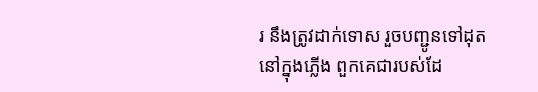រ នឹងត្រូវដាក់ទោស រួចបញ្ជូនទៅដុតនៅក្នុងភ្លើង ពួកគេជារបស់ដែ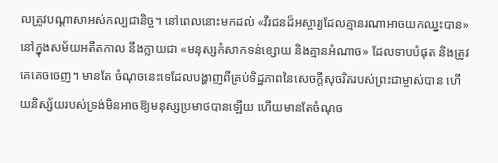លត្រូវបណ្តាសាអស់កល្បជានិច្ច។ នៅពេលនោះមកដល់ «វីរជនដ៏អស្ចារ្យដែលគ្មានរណាអាចយកឈ្នះបាន» នៅក្នុងសម័យអតីតកាល នឹងក្លាយជា «មនុស្សកំសាកទន់ខ្សោយ និងគ្មានអំណាច» ដែលទាបបំផុត និងត្រូវគេគេចចេញ។ មានតែ ចំណុចនេះទេដែលបង្ហាញពីគ្រប់ទិដ្ឋភាពនៃសេចក្តីសុចរិតរបស់ព្រះជាម្ចាស់បាន ហើយនិស្ស័យរបស់ទ្រង់មិនអាចឱ្យមនុស្សប្រមាថបានឡើយ ហើយមានតែចំណុច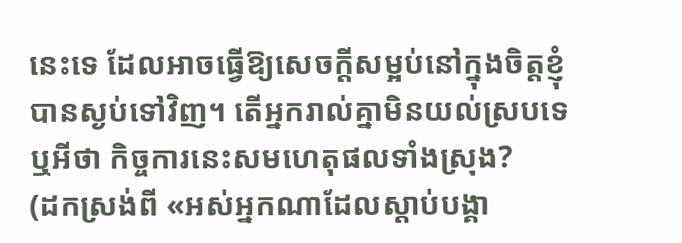នេះទេ ដែលអាចធ្វើឱ្យសេចក្តីសម្អប់នៅក្នុងចិត្តខ្ញុំបានស្ងប់ទៅវិញ។ តើអ្នករាល់គ្នាមិនយល់ស្របទេឬអីថា កិច្ចការនេះសមហេតុផលទាំងស្រុង?
(ដកស្រង់ពី «អស់អ្នកណាដែលស្ដាប់បង្គា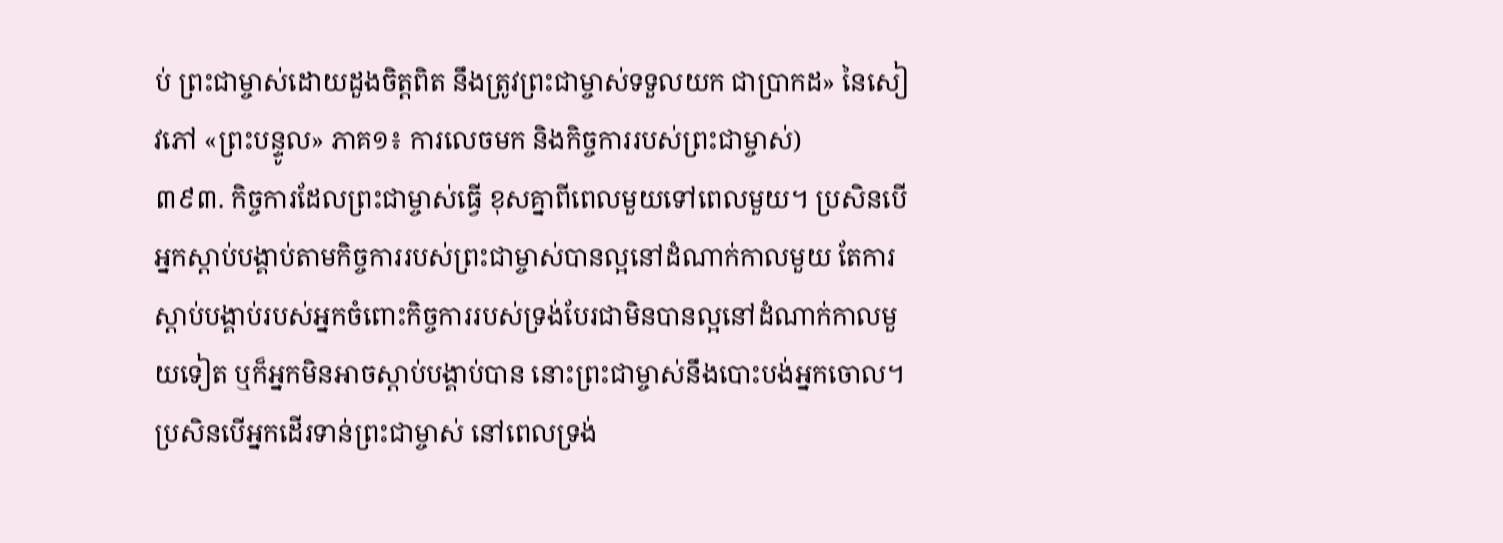ប់ ព្រះជាម្ចាស់ដោយដួងចិត្តពិត នឹងត្រូវព្រះជាម្ចាស់ទទួលយក ជាប្រាកដ» នៃសៀវភៅ «ព្រះបន្ទូល» ភាគ១៖ ការលេចមក និងកិច្ចការរបស់ព្រះជាម្ចាស់)
៣៩៣. កិច្ចការដែលព្រះជាម្ចាស់ធ្វើ ខុសគ្នាពីពេលមួយទៅពេលមួយ។ ប្រសិនបើអ្នកស្ដាប់បង្គាប់តាមកិច្ចការរបស់ព្រះជាម្ចាស់បានល្អនៅដំណាក់កាលមួយ តែការស្ដាប់បង្គាប់របស់អ្នកចំពោះកិច្ចការរបស់ទ្រង់បែរជាមិនបានល្អនៅដំណាក់កាលមួយទៀត ឬក៏អ្នកមិនអាចស្ដាប់បង្គាប់បាន នោះព្រះជាម្ចាស់នឹងបោះបង់អ្នកចោល។ ប្រសិនបើអ្នកដើរទាន់ព្រះជាម្ចាស់ នៅពេលទ្រង់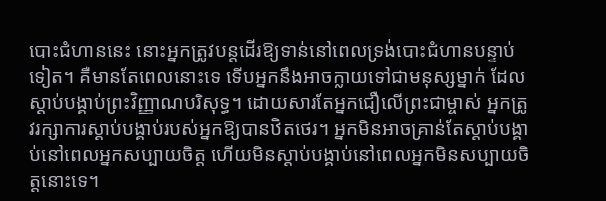បោះជំហាននេះ នោះអ្នកត្រូវបន្តដើរឱ្យទាន់នៅពេលទ្រង់បោះជំហានបន្ទាប់ទៀត។ គឺមានតែពេលនោះទេ ទើបអ្នកនឹងអាចក្លាយទៅជាមនុស្សម្នាក់ ដែលស្ដាប់បង្គាប់ព្រះវិញ្ញាណបរិសុទ្ធ។ ដោយសារតែអ្នកជឿលើព្រះជាម្ចាស់ អ្នកត្រូវរក្សាការស្ដាប់បង្គាប់របស់អ្នកឱ្យបានឋិតថេរ។ អ្នកមិនអាចគ្រាន់តែស្ដាប់បង្គាប់នៅពេលអ្នកសប្បាយចិត្ត ហើយមិនស្ដាប់បង្គាប់នៅពេលអ្នកមិនសប្បាយចិត្តនោះទេ។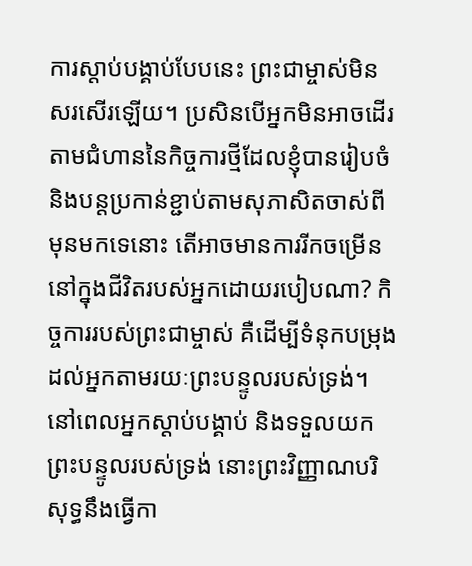ការស្ដាប់បង្គាប់បែបនេះ ព្រះជាម្ចាស់មិនសរសើរឡើយ។ ប្រសិនបើអ្នកមិនអាចដើរតាមជំហាននៃកិច្ចការថ្មីដែលខ្ញុំបានរៀបចំ និងបន្តប្រកាន់ខ្ជាប់តាមសុភាសិតចាស់ពីមុនមកទេនោះ តើអាចមានការរីកចម្រើននៅក្នុងជីវិតរបស់អ្នកដោយរបៀបណា? កិច្ចការរបស់ព្រះជាម្ចាស់ គឺដើម្បីទំនុកបម្រុងដល់អ្នកតាមរយៈព្រះបន្ទូលរបស់ទ្រង់។ នៅពេលអ្នកស្ដាប់បង្គាប់ និងទទួលយកព្រះបន្ទូលរបស់ទ្រង់ នោះព្រះវិញ្ញាណបរិសុទ្ធនឹងធ្វើកា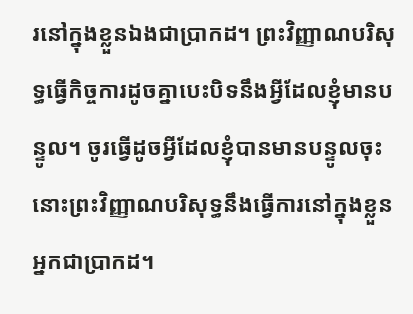រនៅក្នុងខ្លួនឯងជាប្រាកដ។ ព្រះវិញ្ញាណបរិសុទ្ធធ្វើកិច្ចការដូចគ្នាបេះបិទនឹងអ្វីដែលខ្ញុំមានបន្ទូល។ ចូរធ្វើដូចអ្វីដែលខ្ញុំបានមានបន្ទូលចុះ នោះព្រះវិញ្ញាណបរិសុទ្ធនឹងធ្វើការនៅក្នុងខ្លួនអ្នកជាប្រាកដ។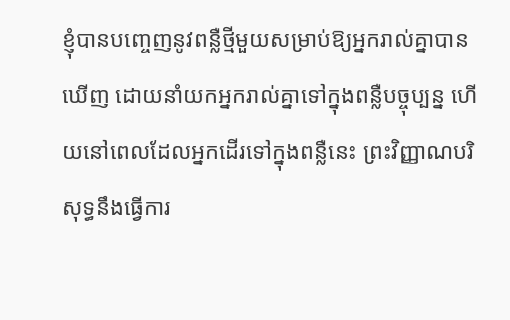ខ្ញុំបានបញ្ចេញនូវពន្លឺថ្មីមួយសម្រាប់ឱ្យអ្នករាល់គ្នាបានឃើញ ដោយនាំយកអ្នករាល់គ្នាទៅក្នុងពន្លឺបច្ចុប្បន្ន ហើយនៅពេលដែលអ្នកដើរទៅក្នុងពន្លឺនេះ ព្រះវិញ្ញាណបរិសុទ្ធនឹងធ្វើការ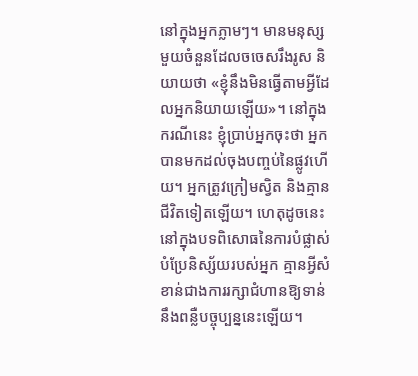នៅក្នុងអ្នកភ្លាមៗ។ មានមនុស្សមួយចំនួនដែលចចេសរឹងរូស និយាយថា «ខ្ញុំនឹងមិនធ្វើតាមអ្វីដែលអ្នកនិយាយឡើយ»។ នៅក្នុងករណីនេះ ខ្ញុំប្រាប់អ្នកចុះថា អ្នកបានមកដល់ចុងបញ្ចប់នៃផ្លូវហើយ។ អ្នកត្រូវក្រៀមស្វិត និងគ្មានជីវិតទៀតឡើយ។ ហេតុដូចនេះ នៅក្នុងបទពិសោធនៃការបំផ្លាស់បំប្រែនិស្ស័យរបស់អ្នក គ្មានអ្វីសំខាន់ជាងការរក្សាជំហានឱ្យទាន់នឹងពន្លឺបច្ចុប្បន្ននេះឡើយ។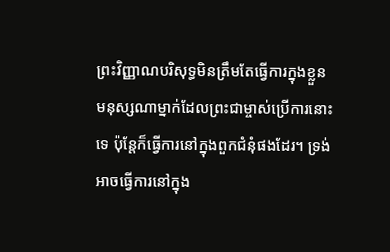ព្រះវិញ្ញាណបរិសុទ្ធមិនត្រឹមតែធ្វើការក្នុងខ្លួនមនុស្សណាម្នាក់ដែលព្រះជាម្ចាស់ប្រើការនោះទេ ប៉ុន្តែក៏ធ្វើការនៅក្នុងពួកជំនុំផងដែរ។ ទ្រង់អាចធ្វើការនៅក្នុង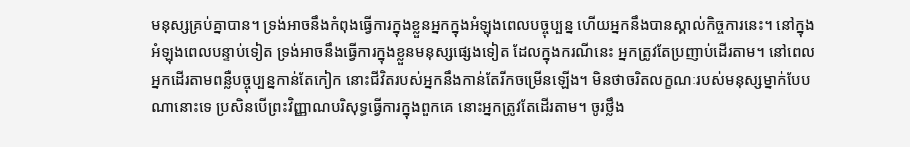មនុស្សគ្រប់គ្នាបាន។ ទ្រង់អាចនឹងកំពុងធ្វើការក្នុងខ្លួនអ្នកក្នុងអំឡុងពេលបច្ចុប្បន្ន ហើយអ្នកនឹងបានស្គាល់កិច្ចការនេះ។ នៅក្នុងអំឡុងពេលបន្ទាប់ទៀត ទ្រង់អាចនឹងធ្វើការក្នុងខ្លួនមនុស្សផ្សេងទៀត ដែលក្នុងករណីនេះ អ្នកត្រូវតែប្រញាប់ដើរតាម។ នៅពេលអ្នកដើរតាមពន្លឺបច្ចុប្បន្នកាន់តែកៀក នោះជីវិតរបស់អ្នកនឹងកាន់តែរីកចម្រើនឡើង។ មិនថាចរិតលក្ខណៈរបស់មនុស្សម្នាក់បែបណានោះទេ ប្រសិនបើព្រះវិញ្ញាណបរិសុទ្ធធ្វើការក្នុងពួកគេ នោះអ្នកត្រូវតែដើរតាម។ ចូរថ្លឹង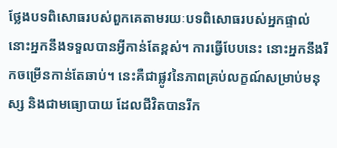ថ្លែងបទពិសោធរបស់ពួកគេតាមរយៈបទពិសោធរបស់អ្នកផ្ទាល់ នោះអ្នកនឹងទទួលបានអ្វីកាន់តែខ្ពស់។ ការធ្វើបែបនេះ នោះអ្នកនឹងរីកចម្រើនកាន់តែឆាប់។ នេះគឺជាផ្លូវនៃភាពគ្រប់លក្ខណ៍សម្រាប់មនុស្ស និងជាមធ្យោបាយ ដែលជីវិតបានរីក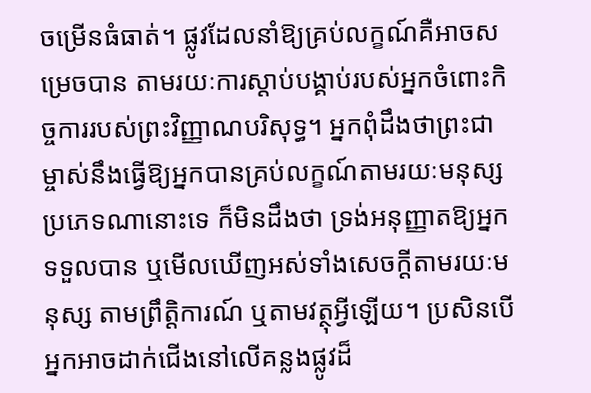ចម្រើនធំធាត់។ ផ្លូវដែលនាំឱ្យគ្រប់លក្ខណ៍គឺអាចសម្រេចបាន តាមរយៈការស្ដាប់បង្គាប់របស់អ្នកចំពោះកិច្ចការរបស់ព្រះវិញ្ញាណបរិសុទ្ធ។ អ្នកពុំដឹងថាព្រះជាម្ចាស់នឹងធ្វើឱ្យអ្នកបានគ្រប់លក្ខណ៍តាមរយៈមនុស្សប្រភេទណានោះទេ ក៏មិនដឹងថា ទ្រង់អនុញ្ញាតឱ្យអ្នកទទួលបាន ឬមើលឃើញអស់ទាំងសេចក្ដីតាមរយៈមនុស្ស តាមព្រឹត្តិការណ៍ ឬតាមវត្ថុអ្វីឡើយ។ ប្រសិនបើអ្នកអាចដាក់ជើងនៅលើគន្លងផ្លូវដ៏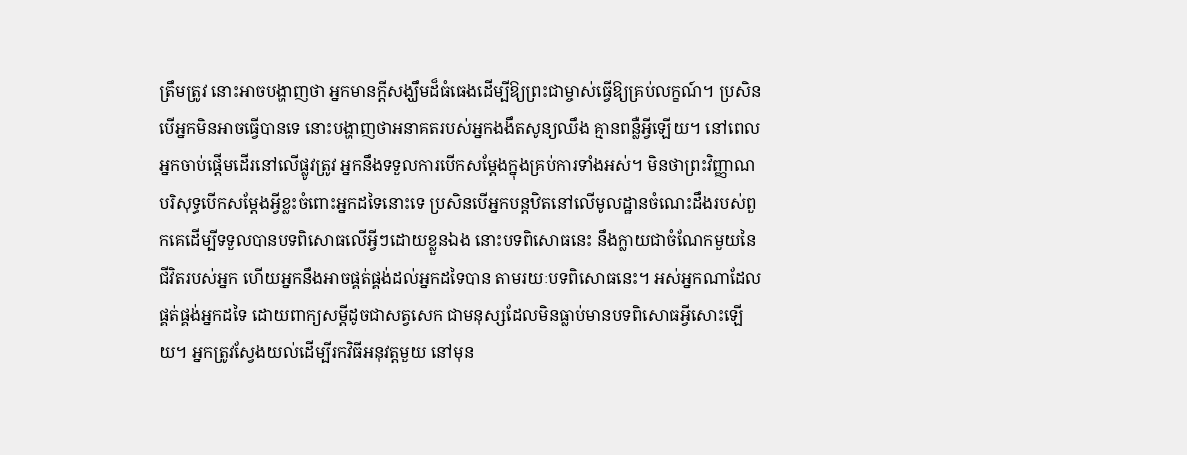ត្រឹមត្រូវ នោះអាចបង្ហាញថា អ្នកមានក្ដីសង្ឃឹមដ៏ធំធេងដើម្បីឱ្យព្រះជាម្ចាស់ធ្វើឱ្យគ្រប់លក្ខណ៍។ ប្រសិនបើអ្នកមិនអាចធ្វើបានទេ នោះបង្ហាញថាអនាគតរបស់អ្នកងងឹតសូន្យឈឹង គ្មានពន្លឺអ្វីឡើយ។ នៅពេលអ្នកចាប់ផ្ដើមដើរនៅលើផ្លូវត្រូវ អ្នកនឹងទទួលការបើកសម្ដែងក្នុងគ្រប់ការទាំងអស់។ មិនថាព្រះវិញ្ញាណបរិសុទ្ធបើកសម្ដែងអ្វីខ្លះចំពោះអ្នកដទៃនោះទេ ប្រសិនបើអ្នកបន្តឋិតនៅលើមូលដ្ឋានចំណេះដឹងរបស់ពួកគេដើម្បីទទួលបានបទពិសោធលើអ្វីៗដោយខ្លួនឯង នោះបទពិសោធនេះ នឹងក្លាយជាចំណែកមួយនៃជីវិតរបស់អ្នក ហើយអ្នកនឹងអាចផ្គត់ផ្គង់ដល់អ្នកដទៃបាន តាមរយៈបទពិសោធនេះ។ អស់អ្នកណាដែលផ្គត់ផ្គង់អ្នកដទៃ ដោយពាក្យសម្ដីដូចជាសត្វសេក ជាមនុស្សដែលមិនធ្លាប់មានបទពិសោធអ្វីសោះឡើយ។ អ្នកត្រូវស្វែងយល់ដើម្បីរកវិធីអនុវត្តមួយ នៅមុន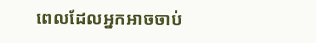ពេលដែលអ្នកអាចចាប់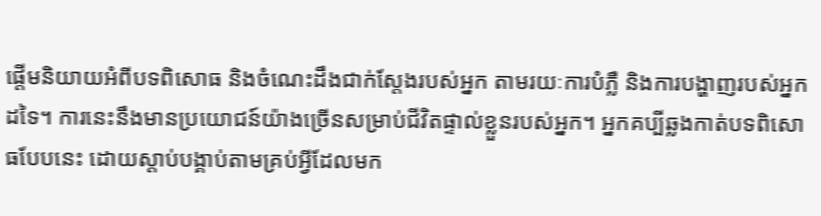ផ្ដើមនិយាយអំពីបទពិសោធ និងចំណេះដឹងជាក់ស្តែងរបស់អ្នក តាមរយៈការបំភ្លឺ និងការបង្ហាញរបស់អ្នកដទៃ។ ការនេះនឹងមានប្រយោជន៍យ៉ាងច្រើនសម្រាប់ជីវិតផ្ទាល់ខ្លួនរបស់អ្នក។ អ្នកគប្បីឆ្លងកាត់បទពិសោធបែបនេះ ដោយស្ដាប់បង្គាប់តាមគ្រប់អ្វីដែលមក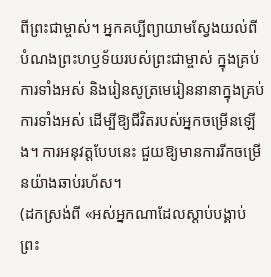ពីព្រះជាម្ចាស់។ អ្នកគប្បីព្យាយាមស្វែងយល់ពីបំណងព្រះហឫទ័យរបស់ព្រះជាម្ចាស់ ក្នុងគ្រប់ការទាំងអស់ និងរៀនសូត្រមេរៀននានាក្នុងគ្រប់ការទាំងអស់ ដើម្បីឱ្យជីវិតរបស់អ្នកចម្រើនឡើង។ ការអនុវត្តបែបនេះ ជួយឱ្យមានការរីកចម្រើនយ៉ាងឆាប់រហ័ស។
(ដកស្រង់ពី «អស់អ្នកណាដែលស្ដាប់បង្គាប់ ព្រះ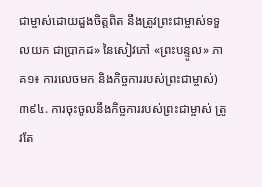ជាម្ចាស់ដោយដួងចិត្តពិត នឹងត្រូវព្រះជាម្ចាស់ទទួលយក ជាប្រាកដ» នៃសៀវភៅ «ព្រះបន្ទូល» ភាគ១៖ ការលេចមក និងកិច្ចការរបស់ព្រះជាម្ចាស់)
៣៩៤. ការចុះចូលនឹងកិច្ចការរបស់ព្រះជាម្ចាស់ ត្រូវតែ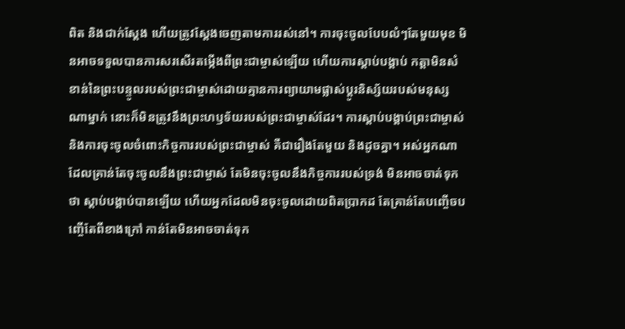ពិត និងជាក់ស្ដែង ហើយត្រូវស្ដែងចេញតាមការរស់នៅ។ ការចុះចូលបែបលំៗតែមួយមុខ មិនអាចទទួលបានការសរសើរតម្កើងពីព្រះជាម្ចាស់ឡើយ ហើយការស្ដាប់បង្គាប់ កត្តាមិនសំខាន់នៃព្រះបន្ទូលរបស់ព្រះជាម្ចាស់ដោយគ្មានការព្យាយាមផ្លាស់ប្តូរនិស្ស័យរបស់មនុស្សណាម្នាក់ នោះក៏មិនត្រូវនឹងព្រះហឫទ័យរបស់ព្រះជាម្ចាស់ដែរ។ ការស្ដាប់បង្គាប់ព្រះជាម្ចាស់ និងការចុះចូលចំពោះកិច្ចការរបស់ព្រះជាម្ចាស់ គឺជារឿងតែមួយ និងដូចគ្នា។ អស់អ្នកណាដែលគ្រាន់តែចុះចូលនឹងព្រះជាម្ចាស់ តែមិនចុះចូលនឹងកិច្ចការរបស់ទ្រង់ មិនអាចចាត់ទុកថា ស្ដាប់បង្គាប់បានឡើយ ហើយអ្នកដែលមិនចុះចូលដោយពិតប្រាកដ តែគ្រាន់តែបញ្ចើចបញ្ចើតែពីខាងក្រៅ កាន់តែមិនអាចចាត់ទុក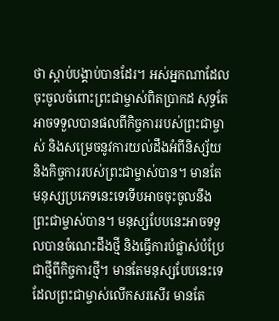ថា ស្ដាប់បង្គាប់បានដែរ។ អស់អ្នកណាដែលចុះចូលចំពោះព្រះជាម្ចាស់ពិតប្រាកដ សុទ្ធតែអាចទទួលបានផលពីកិច្ចការរបស់ព្រះជាម្ចាស់ និងសម្រេចនូវការយល់ដឹងអំពីនិស្ស័យ និងកិច្ចការរបស់ព្រះជាម្ចាស់បាន។ មានតែមនុស្សប្រភេទនេះទេទើបអាចចុះចូលនឹងព្រះជាម្ចាស់បាន។ មនុស្សបែបនេះអាចទទួលបានចំណេះដឹងថ្មី និងធ្វើការបំផ្លាស់បំប្រែជាថ្មីពីកិច្ចការថ្មី។ មានតែមនុស្សបែបនេះទេ ដែលព្រះជាម្ចាស់លើកសរសើរ មានតែ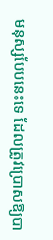មនុស្សបែបនេះទេ ដែលត្រូវប្រោសឱ្យបា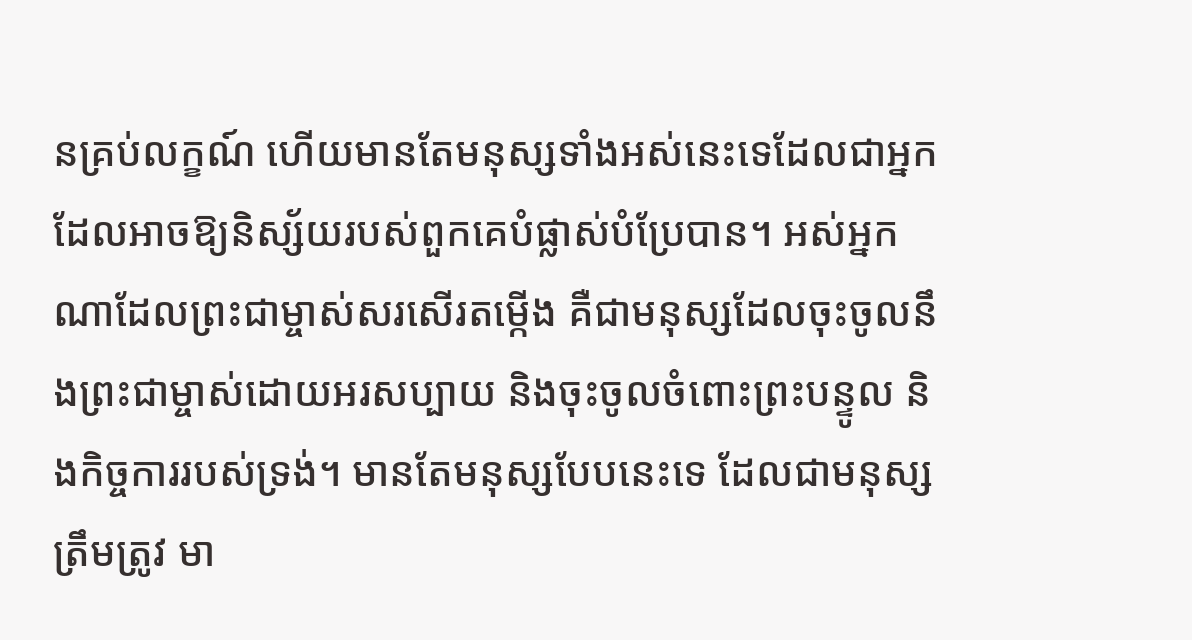នគ្រប់លក្ខណ៍ ហើយមានតែមនុស្សទាំងអស់នេះទេដែលជាអ្នកដែលអាចឱ្យនិស្ស័យរបស់ពួកគេបំផ្លាស់បំប្រែបាន។ អស់អ្នកណាដែលព្រះជាម្ចាស់សរសើរតម្កើង គឺជាមនុស្សដែលចុះចូលនឹងព្រះជាម្ចាស់ដោយអរសប្បាយ និងចុះចូលចំពោះព្រះបន្ទូល និងកិច្ចការរបស់ទ្រង់។ មានតែមនុស្សបែបនេះទេ ដែលជាមនុស្សត្រឹមត្រូវ មា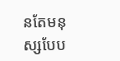នតែមនុស្សបែប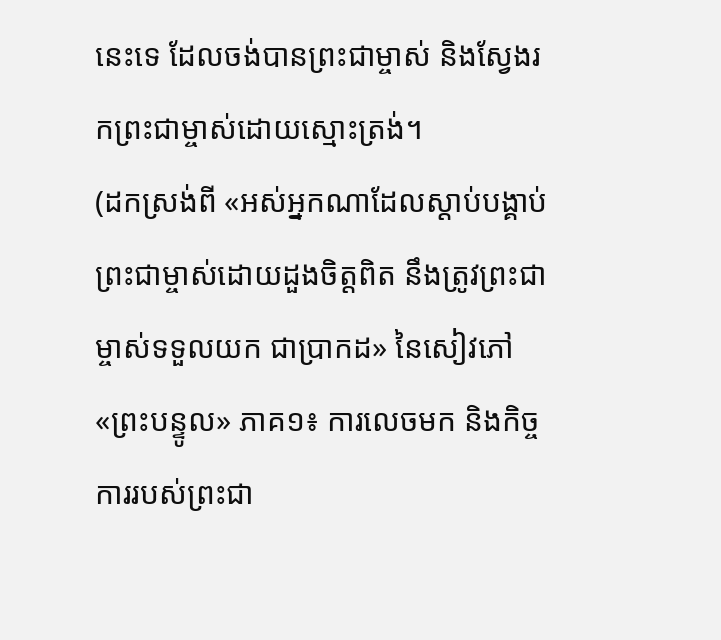នេះទេ ដែលចង់បានព្រះជាម្ចាស់ និងស្វែងរកព្រះជាម្ចាស់ដោយស្មោះត្រង់។
(ដកស្រង់ពី «អស់អ្នកណាដែលស្ដាប់បង្គាប់ ព្រះជាម្ចាស់ដោយដួងចិត្តពិត នឹងត្រូវព្រះជាម្ចាស់ទទួលយក ជាប្រាកដ» នៃសៀវភៅ «ព្រះបន្ទូល» ភាគ១៖ ការលេចមក និងកិច្ចការរបស់ព្រះជា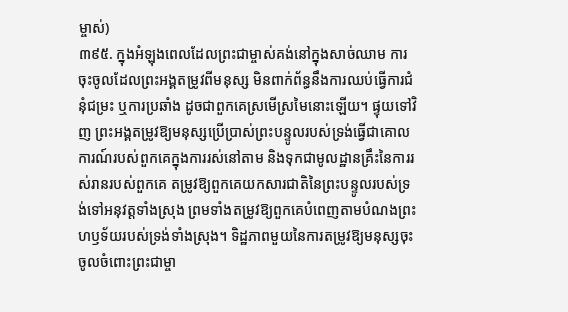ម្ចាស់)
៣៩៥. ក្នុងអំឡុងពេលដែលព្រះជាម្ចាស់គង់នៅក្នុងសាច់ឈាម ការចុះចូលដែលព្រះអង្គតម្រូវពីមនុស្ស មិនពាក់ព័ន្ធនឹងការឈប់ធ្វើការជំនុំជម្រះ ឬការប្រឆាំង ដូចជាពួកគេស្រមើស្រមៃនោះឡើយ។ ផ្ទុយទៅវិញ ព្រះអង្គតម្រូវឱ្យមនុស្សប្រើប្រាស់ព្រះបន្ទូលរបស់ទ្រង់ធ្វើជាគោលការណ៍របស់ពួកគេក្នុងការរស់នៅតាម និងទុកជាមូលដ្ឋានគ្រឹះនៃការរស់រានរបស់ពួកគេ តម្រូវឱ្យពួកគេយកសារជាតិនៃព្រះបន្ទូលរបស់ទ្រង់ទៅអនុវត្តទាំងស្រុង ព្រមទាំងតម្រូវឱ្យពួកគេបំពេញតាមបំណងព្រះហឫទ័យរបស់ទ្រង់ទាំងស្រុង។ ទិដ្ឋភាពមួយនៃការតម្រូវឱ្យមនុស្សចុះចូលចំពោះព្រះជាម្ចា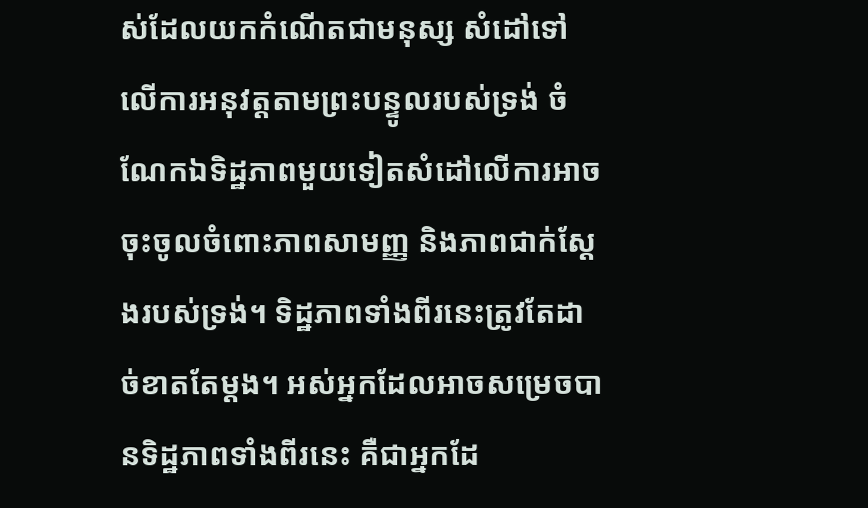ស់ដែលយកកំណើតជាមនុស្ស សំដៅទៅលើការអនុវត្តតាមព្រះបន្ទូលរបស់ទ្រង់ ចំណែកឯទិដ្ឋភាពមួយទៀតសំដៅលើការអាចចុះចូលចំពោះភាពសាមញ្ញ និងភាពជាក់ស្ដែងរបស់ទ្រង់។ ទិដ្ឋភាពទាំងពីរនេះត្រូវតែដាច់ខាតតែម្ដង។ អស់អ្នកដែលអាចសម្រេចបានទិដ្ឋភាពទាំងពីរនេះ គឺជាអ្នកដែ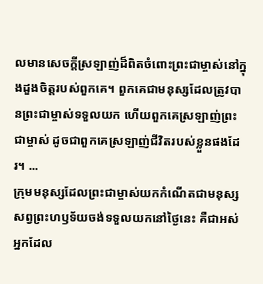លមានសេចក្តីស្រឡាញ់ដ៏ពិតចំពោះព្រះជាម្ចាស់នៅក្នុងដួងចិត្តរបស់ពួកគេ។ ពួកគេជាមនុស្សដែលត្រូវបានព្រះជាម្ចាស់ទទួលយក ហើយពួកគេស្រឡាញ់ព្រះជាម្ចាស់ ដូចជាពួកគេស្រឡាញ់ជីវិតរបស់ខ្លួនផងដែរ។ ...
ក្រុមមនុស្សដែលព្រះជាម្ចាស់យកកំណើតជាមនុស្សសព្វព្រះហឫទ័យចង់ទទួលយកនៅថ្ងៃនេះ គឺជាអស់អ្នកដែល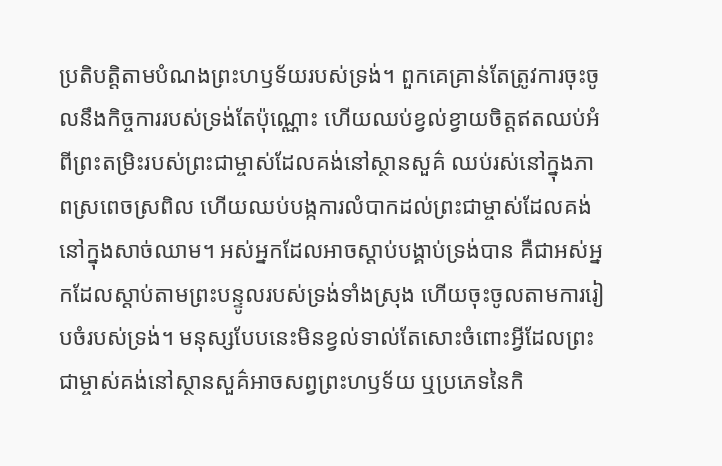ប្រតិបត្តិតាមបំណងព្រះហឫទ័យរបស់ទ្រង់។ ពួកគេគ្រាន់តែត្រូវការចុះចូលនឹងកិច្ចការរបស់ទ្រង់តែប៉ុណ្ណោះ ហើយឈប់ខ្វល់ខ្វាយចិត្តឥតឈប់អំពីព្រះតម្រិះរបស់ព្រះជាម្ចាស់ដែលគង់នៅស្ថានសួគ៌ ឈប់រស់នៅក្នុងភាពស្រពេចស្រពិល ហើយឈប់បង្កការលំបាកដល់ព្រះជាម្ចាស់ដែលគង់នៅក្នុងសាច់ឈាម។ អស់អ្នកដែលអាចស្ដាប់បង្គាប់ទ្រង់បាន គឺជាអស់អ្នកដែលស្ដាប់តាមព្រះបន្ទូលរបស់ទ្រង់ទាំងស្រុង ហើយចុះចូលតាមការរៀបចំរបស់ទ្រង់។ មនុស្សបែបនេះមិនខ្វល់ទាល់តែសោះចំពោះអ្វីដែលព្រះជាម្ចាស់គង់នៅស្ថានសួគ៌អាចសព្វព្រះហឫទ័យ ឬប្រភេទនៃកិ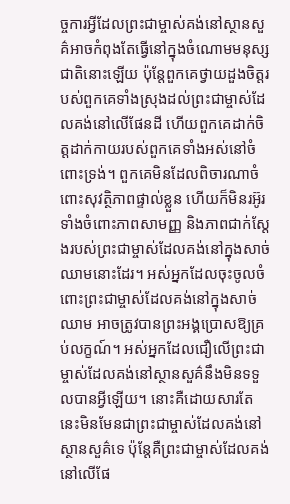ច្ចការអ្វីដែលព្រះជាម្ចាស់គង់នៅស្ថានសួគ៌អាចកំពុងតែធ្វើនៅក្នុងចំណោមមនុស្សជាតិនោះឡើយ ប៉ុន្តែពួកគេថ្វាយដួងចិត្តរបស់ពួកគេទាំងស្រុងដល់ព្រះជាម្ចាស់ដែលគង់នៅលើផែនដី ហើយពួកគេដាក់ចិត្តដាក់កាយរបស់ពួកគេទាំងអស់នៅចំពោះទ្រង់។ ពួកគេមិនដែលពិចារណាចំពោះសុវត្ថិភាពផ្ទាល់ខ្លួន ហើយក៏មិនរអ៊ូរទាំងចំពោះភាពសាមញ្ញ និងភាពជាក់ស្ដែងរបស់ព្រះជាម្ចាស់ដែលគង់នៅក្នុងសាច់ឈាមនោះដែរ។ អស់អ្នកដែលចុះចូលចំពោះព្រះជាម្ចាស់ដែលគង់នៅក្នុងសាច់ឈាម អាចត្រូវបានព្រះអង្គប្រោសឱ្យគ្រប់លក្ខណ៍។ អស់អ្នកដែលជឿលើព្រះជាម្ចាស់ដែលគង់នៅស្ថានសួគ៌នឹងមិនទទួលបានអ្វីឡើយ។ នោះគឺដោយសារតែនេះមិនមែនជាព្រះជាម្ចាស់ដែលគង់នៅស្ថានសួគ៌ទេ ប៉ុន្តែគឺព្រះជាម្ចាស់ដែលគង់នៅលើផែ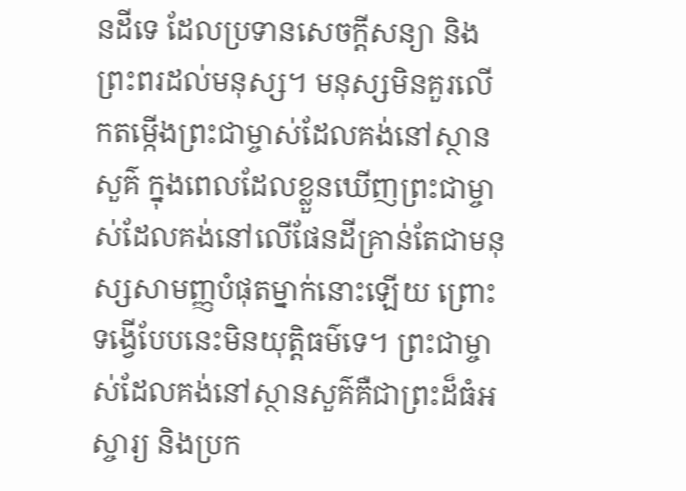នដីទេ ដែលប្រទានសេចក្តីសន្យា និងព្រះពរដល់មនុស្ស។ មនុស្សមិនគួរលើកតម្កើងព្រះជាម្ចាស់ដែលគង់នៅស្ថានសួគ៌ ក្នុងពេលដែលខ្លួនឃើញព្រះជាម្ចាស់ដែលគង់នៅលើផែនដីគ្រាន់តែជាមនុស្សសាមញ្ញបំផុតម្នាក់នោះឡើយ ព្រោះទង្វើបែបនេះមិនយុត្តិធម៌ទេ។ ព្រះជាម្ចាស់ដែលគង់នៅស្ថានសួគ៌គឺជាព្រះដ៏ធំអស្ចារ្យ និងប្រក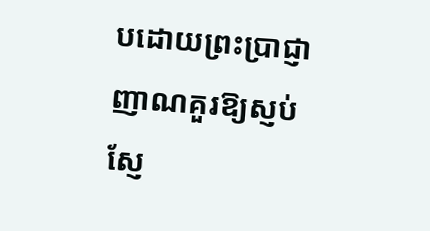បដោយព្រះប្រាជ្ញាញាណគួរឱ្យស្ញប់ស្ញែ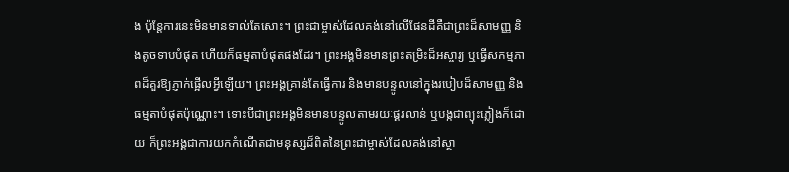ង ប៉ុន្តែការនេះមិនមានទាល់តែសោះ។ ព្រះជាម្ចាស់ដែលគង់នៅលើផែនដីគឺជាព្រះដ៏សាមញ្ញ និងតូចទាបបំផុត ហើយក៏ធម្មតាបំផុតផងដែរ។ ព្រះអង្គមិនមានព្រះតម្រិះដ៏អស្ចារ្យ ឬធ្វើសកម្មភាពដ៏គួរឱ្យភ្ញាក់ផ្អើលអ្វីឡើយ។ ព្រះអង្គគ្រាន់តែធ្វើការ និងមានបន្ទូលនៅក្នុងរបៀបដ៏សាមញ្ញ និងធម្មតាបំផុតប៉ុណ្ណោះ។ ទោះបីជាព្រះអង្គមិនមានបន្ទូលតាមរយៈផ្គរលាន់ ឬបង្កជាព្យុះភ្លៀងក៏ដោយ ក៏ព្រះអង្គជាការយកកំណើតជាមនុស្សដ៏ពិតនៃព្រះជាម្ចាស់ដែលគង់នៅស្ថា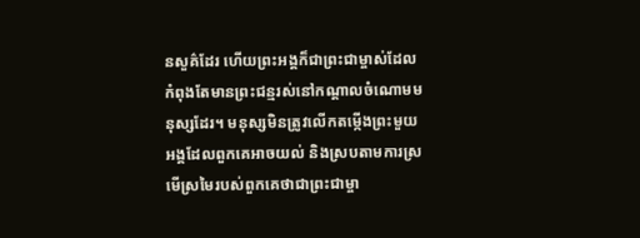នសួគ៌ដែរ ហើយព្រះអង្គក៏ជាព្រះជាម្ចាស់ដែលកំពុងតែមានព្រះជន្មរស់នៅកណ្ដាលចំណោមមនុស្សដែរ។ មនុស្សមិនត្រូវលើកតម្កើងព្រះមួយអង្គដែលពួកគេអាចយល់ និងស្របតាមការស្រមើស្រមៃរបស់ពួកគេថាជាព្រះជាម្ចា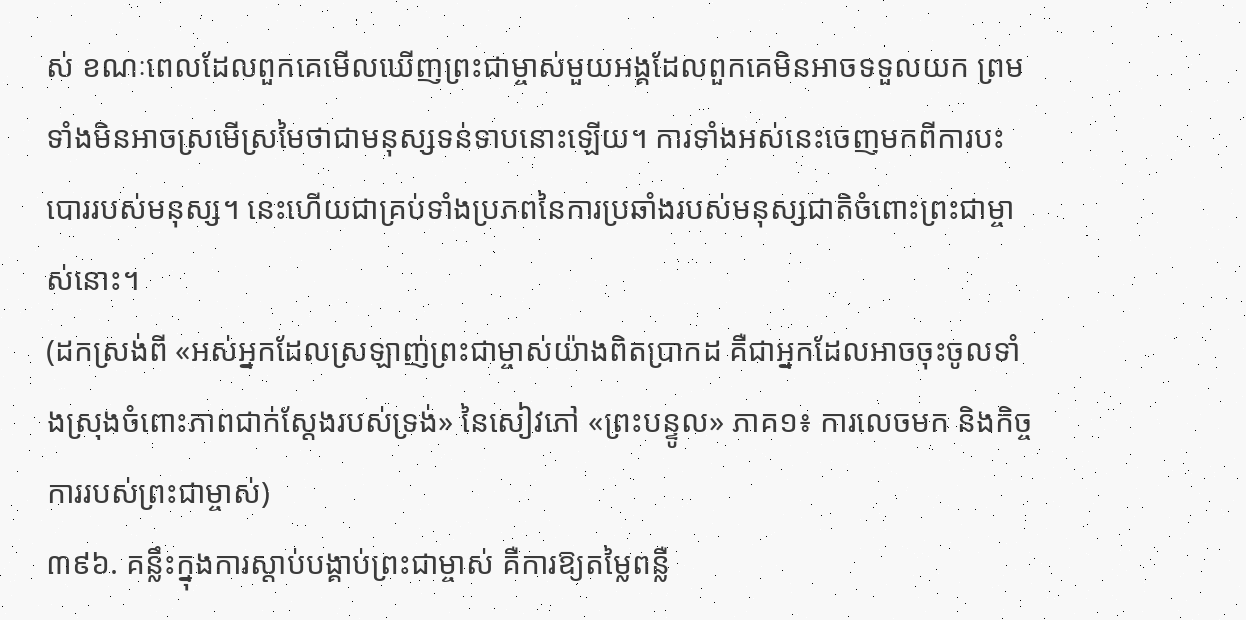ស់ ខណៈពេលដែលពួកគេមើលឃើញព្រះជាម្ចាស់មួយអង្គដែលពួកគេមិនអាចទទួលយក ព្រមទាំងមិនអាចស្រមើស្រមៃថាជាមនុស្សទន់ទាបនោះឡើយ។ ការទាំងអស់នេះចេញមកពីការបះបោររបស់មនុស្ស។ នេះហើយជាគ្រប់ទាំងប្រភពនៃការប្រឆាំងរបស់មនុស្សជាតិចំពោះព្រះជាម្ចាស់នោះ។
(ដកស្រង់ពី «អស់អ្នកដែលស្រឡាញ់ព្រះជាម្ចាស់យ៉ាងពិតប្រាកដ គឺជាអ្នកដែលអាចចុះចូលទាំងស្រុងចំពោះភាពជាក់ស្ដែងរបស់ទ្រង់» នៃសៀវភៅ «ព្រះបន្ទូល» ភាគ១៖ ការលេចមក និងកិច្ចការរបស់ព្រះជាម្ចាស់)
៣៩៦. គន្លឹះក្នុងការស្ដាប់បង្គាប់ព្រះជាម្ចាស់ គឺការឱ្យតម្លៃពន្លឺ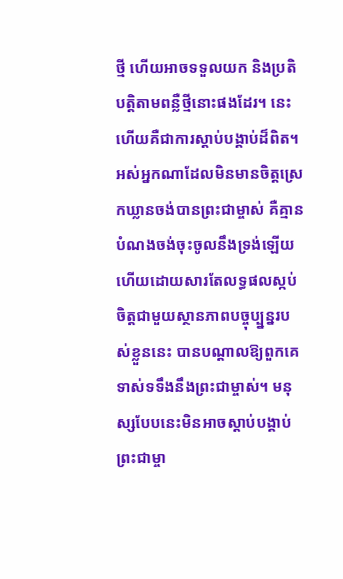ថ្មី ហើយអាចទទួលយក និងប្រតិបត្តិតាមពន្លឺថ្មីនោះផងដែរ។ នេះហើយគឺជាការស្ដាប់បង្គាប់ដ៏ពិត។ អស់អ្នកណាដែលមិនមានចិត្តស្រេកឃ្លានចង់បានព្រះជាម្ចាស់ គឺគ្មានបំណងចង់ចុះចូលនឹងទ្រង់ឡើយ ហើយដោយសារតែលទ្ធផលស្កប់ចិត្តជាមួយស្ថានភាពបច្ចុប្ប្នន្នរបស់ខ្លួននេះ បានបណ្ដាលឱ្យពួកគេទាស់ទទឹងនឹងព្រះជាម្ចាស់។ មនុស្សបែបនេះមិនអាចស្ដាប់បង្គាប់ព្រះជាម្ចា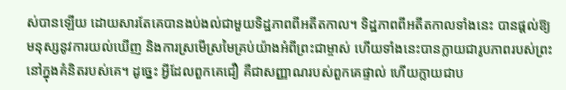ស់បានឡើយ ដោយសារតែគេបានងប់ងល់ជាមួយទិដ្ឋភាពពីអតីតកាល។ ទិដ្ឋភាពពីអតីតកាលទាំងនេះ បានផ្ដល់ឱ្យមនុស្សនូវការយល់ឃើញ និងការស្រមើស្រមៃគ្រប់យ៉ាងអំពីព្រះជាម្ចាស់ ហើយទាំងនេះបានក្លាយជារូបភាពរបស់ព្រះនៅក្នុងគំនិតរបស់គេ។ ដូច្នេះ អ្វីដែលពួកគេជឿ គឺជាសញ្ញាណរបស់ពួកគេផ្ទាល់ ហើយក្លាយជាប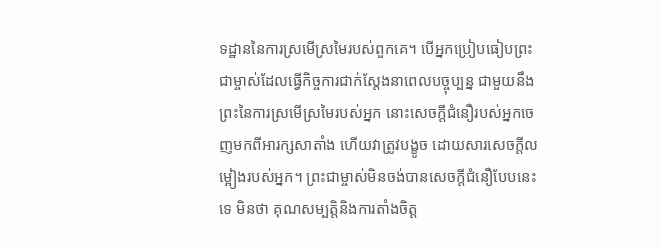ទដ្ឋាននៃការស្រមើស្រមៃរបស់ពួកគេ។ បើអ្នកប្រៀបធៀបព្រះជាម្ចាស់ដែលធ្វើកិច្ចការជាក់ស្ដែងនាពេលបច្ចុប្បន្ន ជាមួយនឹងព្រះនៃការស្រមើស្រមៃរបស់អ្នក នោះសេចក្តីជំនឿរបស់អ្នកចេញមកពីអារក្សសាតាំង ហើយវាត្រូវបង្ខូច ដោយសារសេចក្តីលម្អៀងរបស់អ្នក។ ព្រះជាម្ចាស់មិនចង់បានសេចក្តីជំនឿបែបនេះទេ មិនថា គុណសម្បត្តិនិងការតាំងចិត្ត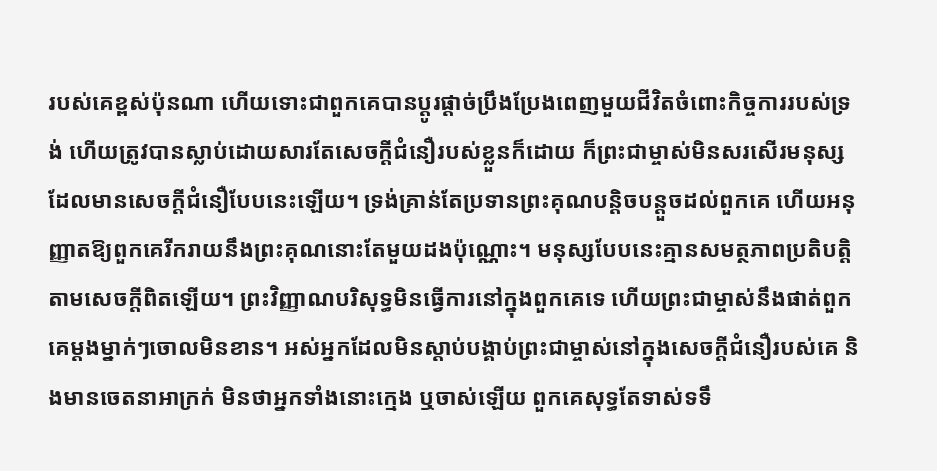របស់គេខ្ពស់ប៉ុនណា ហើយទោះជាពួកគេបានប្ដូរផ្ដាច់ប្រឹងប្រែងពេញមួយជីវិតចំពោះកិច្ចការរបស់ទ្រង់ ហើយត្រូវបានស្លាប់ដោយសារតែសេចក្តីជំនឿរបស់ខ្លួនក៏ដោយ ក៏ព្រះជាម្ចាស់មិនសរសើរមនុស្ស ដែលមានសេចក្តីជំនឿបែបនេះឡើយ។ ទ្រង់គ្រាន់តែប្រទានព្រះគុណបន្ដិចបន្ដួចដល់ពួកគេ ហើយអនុញ្ញាតឱ្យពួកគេរីករាយនឹងព្រះគុណនោះតែមួយដងប៉ុណ្ណោះ។ មនុស្សបែបនេះគ្មានសមត្ថភាពប្រតិបត្តិតាមសេចក្តីពិតឡើយ។ ព្រះវិញ្ញាណបរិសុទ្ធមិនធ្វើការនៅក្នុងពួកគេទេ ហើយព្រះជាម្ចាស់នឹងផាត់ពួកគេម្ដងម្នាក់ៗចោលមិនខាន។ អស់អ្នកដែលមិនស្ដាប់បង្គាប់ព្រះជាម្ចាស់នៅក្នុងសេចក្តីជំនឿរបស់គេ និងមានចេតនាអាក្រក់ មិនថាអ្នកទាំងនោះក្មេង ឬចាស់ឡើយ ពួកគេសុទ្ធតែទាស់ទទឹ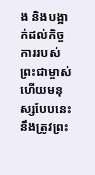ង និងបង្អាក់ដល់កិច្ចការរបស់ព្រះជាម្ចាស់ ហើយមនុស្សបែបនេះនឹងត្រូវព្រះ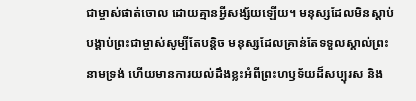ជាម្ចាស់ផាត់ចោល ដោយគ្មានអ្វីសង្ស័យឡើយ។ មនុស្សដែលមិនស្ដាប់បង្គាប់ព្រះជាម្ចាស់សូម្បីតែបន្តិច មនុស្សដែលគ្រាន់តែទទួលស្គាល់ព្រះនាមទ្រង់ ហើយមានការយល់ដឹងខ្លះអំពីព្រះហឫទ័យដ៏សប្បុរស និង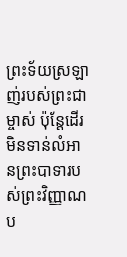ព្រះទ័យស្រឡាញ់របស់ព្រះជាម្ចាស់ ប៉ុន្តែដើរមិនទាន់លំអានព្រះបាទារបស់ព្រះវិញ្ញាណប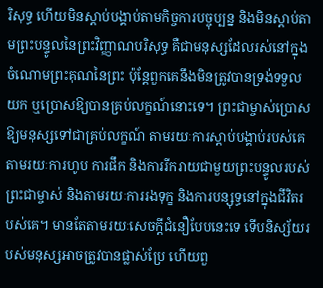រិសុទ្ធ ហើយមិនស្ដាប់បង្គាប់តាមកិច្ចការបច្ចុប្បន្ន និងមិនស្ដាប់តាមព្រះបន្ទូលនៃព្រះវិញ្ញាណបរិសុទ្ធ គឺជាមនុស្សដែលរស់នៅក្នុងចំណោមព្រះគុណនៃព្រះ ប៉ុន្តែពួកគេនឹងមិនត្រូវបានទ្រង់ទទួលយក ឬប្រោសឱ្យបានគ្រប់លក្ខណ៍នោះទេ។ ព្រះជាម្ចាស់ប្រោសឱ្យមនុស្សទៅជាគ្រប់លក្ខណ៍ តាមរយៈការស្ដាប់បង្គាប់របស់គេ តាមរយៈការហូប ការផឹក និងការរីករាយជាមួយព្រះបន្ទូលរបស់ព្រះជាម្ចាស់ និងតាមរយៈការរងទុក្ខ និងការបន្សុទ្ធនៅក្នុងជីវិតរបស់គេ។ មានតែតាមរយៈសេចក្តីជំនឿបែបនេះទេ ទើបនិស្ស័យរបស់មនុស្សអាចត្រូវបានផ្លាស់ប្រែ ហើយពួ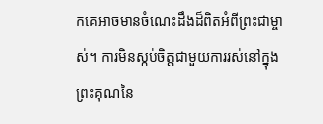កគេអាចមានចំណេះដឹងដ៏ពិតអំពីព្រះជាម្ចាស់។ ការមិនស្កប់ចិត្តជាមួយការរស់នៅក្នុងព្រះគុណនៃ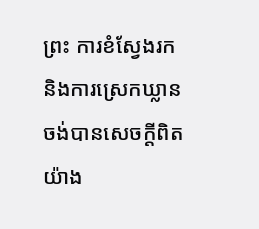ព្រះ ការខំស្វែងរក និងការស្រេកឃ្លានចង់បានសេចក្តីពិតយ៉ាង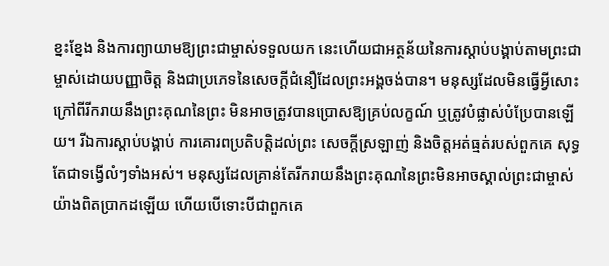ខ្នះខ្នែង និងការព្យាយាមឱ្យព្រះជាម្ចាស់ទទួលយក នេះហើយជាអត្ថន័យនៃការស្ដាប់បង្គាប់តាមព្រះជាម្ចាស់ដោយបញ្ញាចិត្ត និងជាប្រភេទនៃសេចក្តីជំនឿដែលព្រះអង្គចង់បាន។ មនុស្សដែលមិនធ្វើអ្វីសោះ ក្រៅពីរីករាយនឹងព្រះគុណនៃព្រះ មិនអាចត្រូវបានប្រោសឱ្យគ្រប់លក្ខណ៍ ឬត្រូវបំផ្លាស់បំប្រែបានឡើយ។ រីឯការស្ដាប់បង្គាប់ ការគោរពប្រតិបត្តិដល់ព្រះ សេចក្តីស្រឡាញ់ និងចិត្តអត់ធ្មត់របស់ពួកគេ សុទ្ធតែជាទង្វើលំៗទាំងអស់។ មនុស្សដែលគ្រាន់តែរីករាយនឹងព្រះគុណនៃព្រះមិនអាចស្គាល់ព្រះជាម្ចាស់យ៉ាងពិតប្រាកដឡើយ ហើយបើទោះបីជាពួកគេ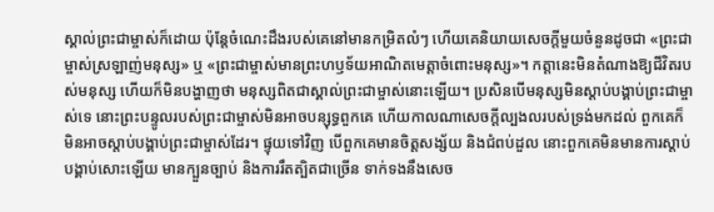ស្គាល់ព្រះជាម្ចាស់ក៏ដោយ ប៉ុន្តែចំណេះដឹងរបស់គេនៅមានកម្រិតលំៗ ហើយគេនិយាយសេចក្តីមួយចំនួនដូចជា «ព្រះជាម្ចាស់ស្រឡាញ់មនុស្ស» ឬ «ព្រះជាម្ចាស់មានព្រះហឫទ័យអាណិតមេត្តាចំពោះមនុស្ស»។ កត្តានេះមិនតំណាងឱ្យជីវិតរបស់មនុស្ស ហើយក៏មិនបង្ហាញថា មនុស្សពិតជាស្គាល់ព្រះជាម្ចាស់នោះឡើយ។ ប្រសិនបើមនុស្សមិនស្ដាប់បង្គាប់ព្រះជាម្ចាស់ទេ នោះព្រះបន្ទូលរបស់ព្រះជាម្ចាស់មិនអាចបន្សុទ្ធពួកគេ ហើយកាលណាសេចក្តីល្បងលរបស់ទ្រង់មកដល់ ពួកគេក៏មិនអាចស្ដាប់បង្គាប់ព្រះជាម្ចាស់ដែរ។ ផ្ទុយទៅវិញ បើពួកគេមានចិត្តសង្ស័យ និងជំពប់ដួល នោះពួកគេមិនមានការស្ដាប់បង្គាប់សោះឡើយ មានក្បួនច្បាប់ និងការរឹតត្បិតជាច្រើន ទាក់ទងនឹងសេច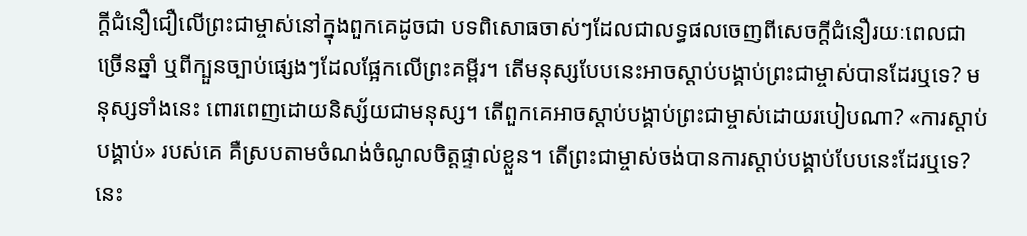ក្តីជំនឿជឿលើព្រះជាម្ចាស់នៅក្នុងពួកគេដូចជា បទពិសោធចាស់ៗដែលជាលទ្ធផលចេញពីសេចក្តីជំនឿរយៈពេលជាច្រើនឆ្នាំ ឬពីក្បួនច្បាប់ផ្សេងៗដែលផ្អែកលើព្រះគម្ពីរ។ តើមនុស្សបែបនេះអាចស្ដាប់បង្គាប់ព្រះជាម្ចាស់បានដែរឬទេ? មនុស្សទាំងនេះ ពោរពេញដោយនិស្ស័យជាមនុស្ស។ តើពួកគេអាចស្ដាប់បង្គាប់ព្រះជាម្ចាស់ដោយរបៀបណា? «ការស្ដាប់បង្គាប់» របស់គេ គឺស្របតាមចំណង់ចំណូលចិត្តផ្ទាល់ខ្លួន។ តើព្រះជាម្ចាស់ចង់បានការស្ដាប់បង្គាប់បែបនេះដែរឬទេ? នេះ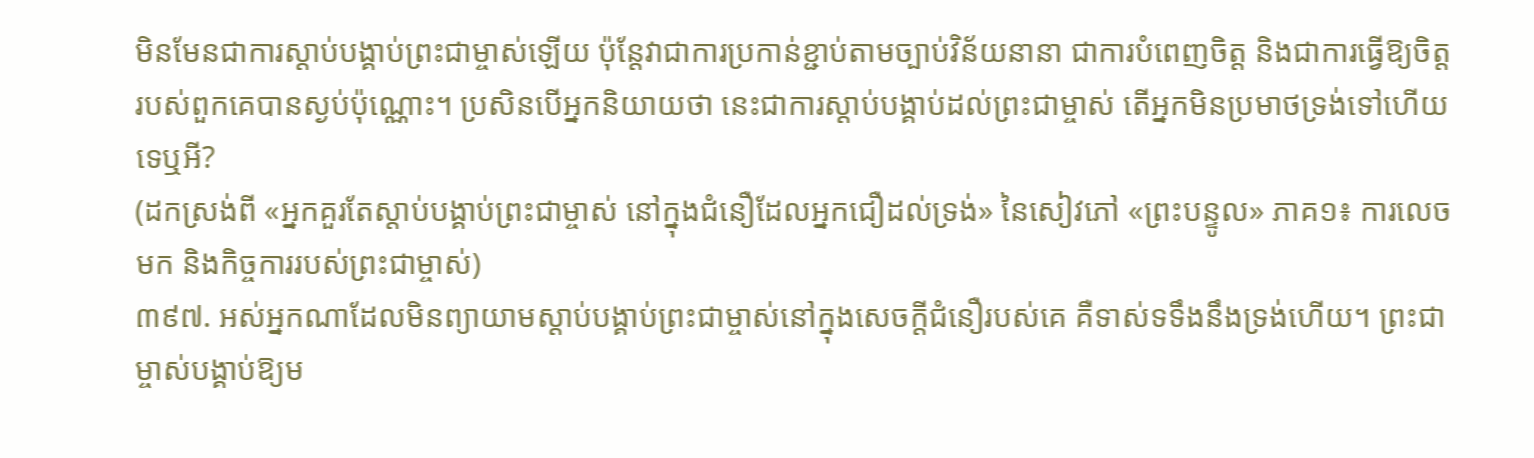មិនមែនជាការស្ដាប់បង្គាប់ព្រះជាម្ចាស់ឡើយ ប៉ុន្តែវាជាការប្រកាន់ខ្ជាប់តាមច្បាប់វិន័យនានា ជាការបំពេញចិត្ត និងជាការធ្វើឱ្យចិត្តរបស់ពួកគេបានស្ងប់ប៉ុណ្ណោះ។ ប្រសិនបើអ្នកនិយាយថា នេះជាការស្ដាប់បង្គាប់ដល់ព្រះជាម្ចាស់ តើអ្នកមិនប្រមាថទ្រង់ទៅហើយទេឬអី?
(ដកស្រង់ពី «អ្នកគួរតែស្ដាប់បង្គាប់ព្រះជាម្ចាស់ នៅក្នុងជំនឿដែលអ្នកជឿដល់ទ្រង់» នៃសៀវភៅ «ព្រះបន្ទូល» ភាគ១៖ ការលេចមក និងកិច្ចការរបស់ព្រះជាម្ចាស់)
៣៩៧. អស់អ្នកណាដែលមិនព្យាយាមស្ដាប់បង្គាប់ព្រះជាម្ចាស់នៅក្នុងសេចក្តីជំនឿរបស់គេ គឺទាស់ទទឹងនឹងទ្រង់ហើយ។ ព្រះជាម្ចាស់បង្គាប់ឱ្យម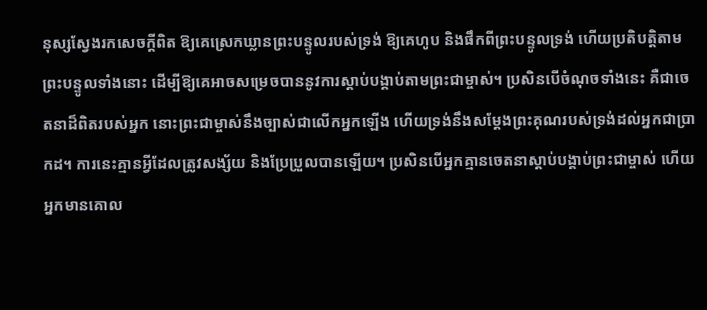នុស្សស្វែងរកសេចក្តីពិត ឱ្យគេស្រេកឃ្លានព្រះបន្ទូលរបស់ទ្រង់ ឱ្យគេហូប និងផឹកពីព្រះបន្ទូលទ្រង់ ហើយប្រតិបត្តិតាមព្រះបន្ទូលទាំងនោះ ដើម្បីឱ្យគេអាចសម្រេចបាននូវការស្ដាប់បង្គាប់តាមព្រះជាម្ចាស់។ ប្រសិនបើចំណុចទាំងនេះ គឺជាចេតនាដ៏ពិតរបស់អ្នក នោះព្រះជាម្ចាស់នឹងច្បាស់ជាលើកអ្នកឡើង ហើយទ្រង់នឹងសម្ដែងព្រះគុណរបស់ទ្រង់ដល់អ្នកជាប្រាកដ។ ការនេះគ្មានអ្វីដែលត្រូវសង្ស័យ និងប្រែប្រួលបានឡើយ។ ប្រសិនបើអ្នកគ្មានចេតនាស្ដាប់បង្គាប់ព្រះជាម្ចាស់ ហើយអ្នកមានគោល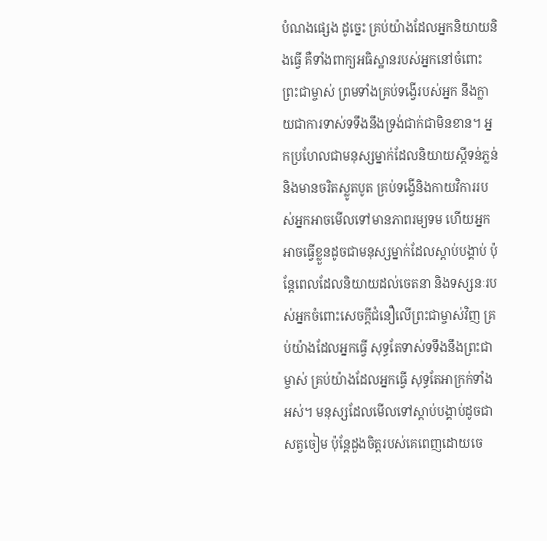បំណងផ្សេង ដូច្នេះ គ្រប់យ៉ាងដែលអ្នកនិយាយនិងធ្វើ គឺទាំងពាក្យអធិស្ឋានរបស់អ្នកនៅចំពោះព្រះជាម្ចាស់ ព្រមទាំងគ្រប់ទង្វើរបស់អ្នក នឹងក្លាយជាការទាស់ទទឹងនឹងទ្រង់ជាក់ជាមិនខាន។ អ្នកប្រហែលជាមនុស្សម្នាក់ដែលនិយាយស្ដីទន់ភ្លន់ និងមានចរិតស្លូតបូត គ្រប់ទង្វើនិងកាយវិការរបស់អ្នកអាចមើលទៅមានភាពរម្យទម ហើយអ្នកអាចធ្វើខ្លួនដូចជាមនុស្សម្នាក់ដែលស្ដាប់បង្គាប់ ប៉ុន្តែពេលដែលនិយាយដល់ចេតនា និងទស្សនៈរបស់អ្នកចំពោះសេចក្តីជំនឿលើព្រះជាម្ចាស់វិញ គ្រប់យ៉ាងដែលអ្នកធ្វើ សុទ្ធតែទាស់ទទឹងនឹងព្រះជាម្ចាស់ គ្រប់យ៉ាងដែលអ្នកធ្វើ សុទ្ធតែអាក្រក់ទាំងអស់។ មនុស្សដែលមើលទៅស្ដាប់បង្គាប់ដូចជាសត្វចៀម ប៉ុន្តែដួងចិត្តរបស់គេពេញដោយចេ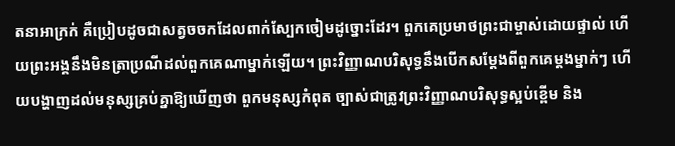តនាអាក្រក់ គឺប្រៀបដូចជាសត្វចចកដែលពាក់ស្បែកចៀមដូច្នោះដែរ។ ពួកគេប្រមាថព្រះជាម្ចាស់ដោយផ្ទាល់ ហើយព្រះអង្គនឹងមិនត្រាប្រណីដល់ពួកគេណាម្នាក់ឡើយ។ ព្រះវិញ្ញាណបរិសុទ្ធនឹងបើកសម្ដែងពីពួកគេម្ដងម្នាក់ៗ ហើយបង្ហាញដល់មនុស្សគ្រប់គ្នាឱ្យឃើញថា ពួកមនុស្សកំពុត ច្បាស់ជាត្រូវព្រះវិញ្ញាណបរិសុទ្ធស្អប់ខ្ពើម និង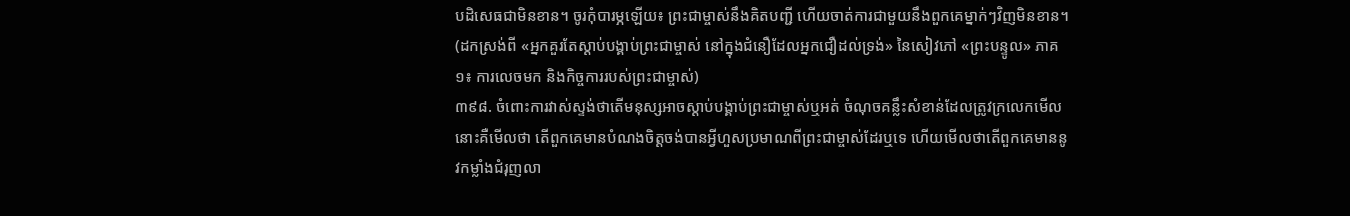បដិសេធជាមិនខាន។ ចូរកុំបារម្ភឡើយ៖ ព្រះជាម្ចាស់នឹងគិតបញ្ជី ហើយចាត់ការជាមួយនឹងពួកគេម្នាក់ៗវិញមិនខាន។
(ដកស្រង់ពី «អ្នកគួរតែស្ដាប់បង្គាប់ព្រះជាម្ចាស់ នៅក្នុងជំនឿដែលអ្នកជឿដល់ទ្រង់» នៃសៀវភៅ «ព្រះបន្ទូល» ភាគ១៖ ការលេចមក និងកិច្ចការរបស់ព្រះជាម្ចាស់)
៣៩៨. ចំពោះការវាស់ស្ទង់ថាតើមនុស្សអាចស្ដាប់បង្គាប់ព្រះជាម្ចាស់ឬអត់ ចំណុចគន្លឹះសំខាន់ដែលត្រូវក្រលេកមើលនោះគឺមើលថា តើពួកគេមានបំណងចិត្តចង់បានអ្វីហួសប្រមាណពីព្រះជាម្ចាស់ដែរឬទេ ហើយមើលថាតើពួកគេមាននូវកម្លាំងជំរុញលា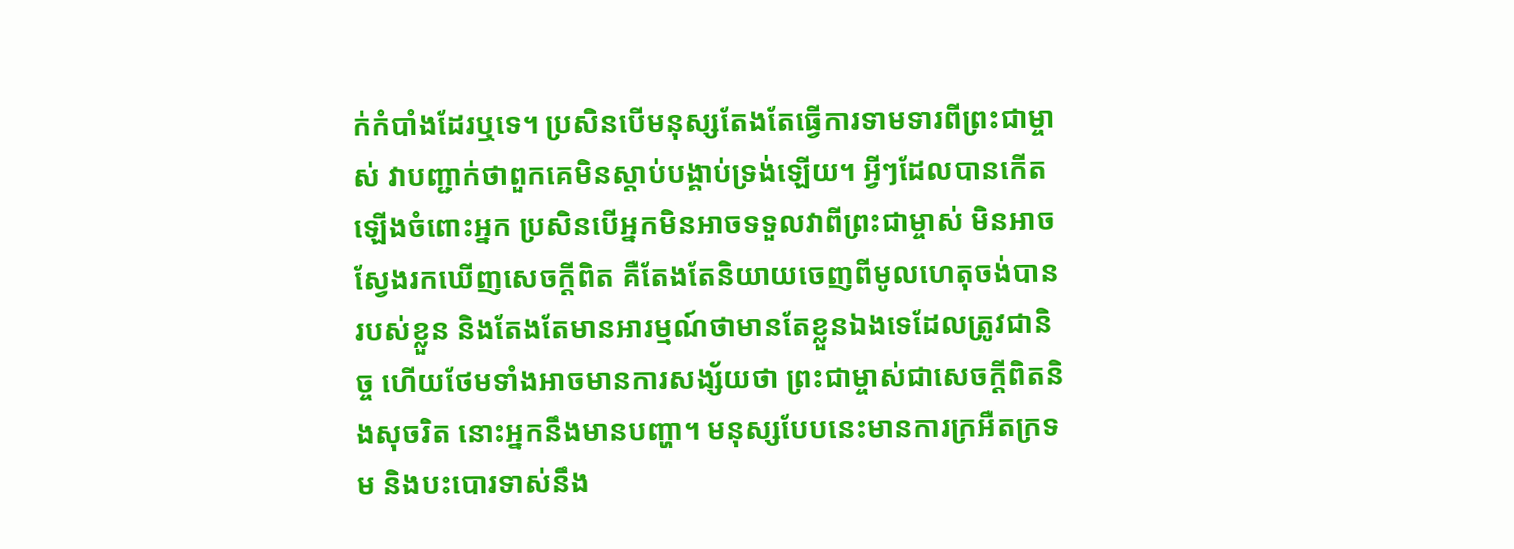ក់កំបាំងដែរឬទេ។ ប្រសិនបើមនុស្សតែងតែធ្វើការទាមទារពីព្រះជាម្ចាស់ វាបញ្ជាក់ថាពួកគេមិនស្ដាប់បង្គាប់ទ្រង់ឡើយ។ អ្វីៗដែលបានកើតឡើងចំពោះអ្នក ប្រសិនបើអ្នកមិនអាចទទួលវាពីព្រះជាម្ចាស់ មិនអាចស្វែងរកឃើញសេចក្ដីពិត គឺតែងតែនិយាយចេញពីមូលហេតុចង់បានរបស់ខ្លួន និងតែងតែមានអារម្មណ៍ថាមានតែខ្លួនឯងទេដែលត្រូវជានិច្ច ហើយថែមទាំងអាចមានការសង្ស័យថា ព្រះជាម្ចាស់ជាសេចក្តីពិតនិងសុចរិត នោះអ្នកនឹងមានបញ្ហា។ មនុស្សបែបនេះមានការក្រអឺតក្រទម និងបះបោរទាស់នឹង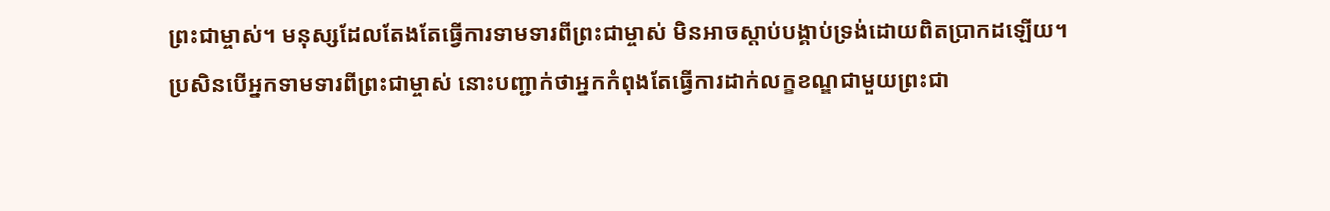ព្រះជាម្ចាស់។ មនុស្សដែលតែងតែធ្វើការទាមទារពីព្រះជាម្ចាស់ មិនអាចស្ដាប់បង្គាប់ទ្រង់ដោយពិតប្រាកដឡើយ។ ប្រសិនបើអ្នកទាមទារពីព្រះជាម្ចាស់ នោះបញ្ជាក់ថាអ្នកកំពុងតែធ្វើការដាក់លក្ខខណ្ឌជាមួយព្រះជា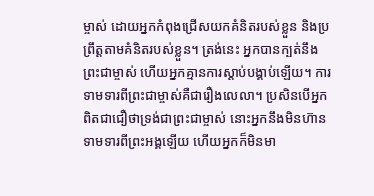ម្ចាស់ ដោយអ្នកកំពុងជ្រើសយកគំនិតរបស់ខ្លួន និងប្រព្រឹត្តតាមគំនិតរបស់ខ្លួន។ ត្រង់នេះ អ្នកបានក្បត់នឹងព្រះជាម្ចាស់ ហើយអ្នកគ្មានការស្ដាប់បង្គាប់ឡើយ។ ការទាមទារពីព្រះជាម្ចាស់គឺជារឿងលេលា។ ប្រសិនបើអ្នកពិតជាជឿថាទ្រង់ជាព្រះជាម្ចាស់ នោះអ្នកនឹងមិនហ៊ានទាមទារពីព្រះអង្គឡើយ ហើយអ្នកក៏មិនមា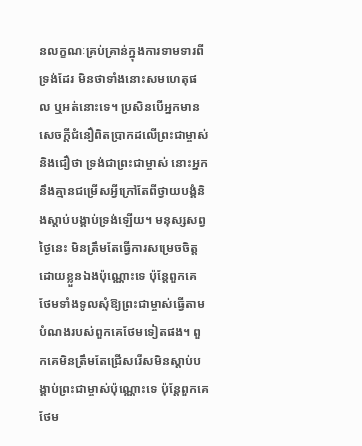នលក្ខណៈគ្រប់គ្រាន់ក្នុងការទាមទារពីទ្រង់ដែរ មិនថាទាំងនោះសមហេតុផល ឬអត់នោះទេ។ ប្រសិនបើអ្នកមានសេចក្តីជំនឿពិតប្រាកដលើព្រះជាម្ចាស់ និងជឿថា ទ្រង់ជាព្រះជាម្ចាស់ នោះអ្នកនឹងគ្មានជម្រើសអ្វីក្រៅតែពីថ្វាយបង្គំនិងស្ដាប់បង្គាប់ទ្រង់ឡើយ។ មនុស្សសព្វថ្ងៃនេះ មិនត្រឹមតែធ្វើការសម្រេចចិត្តដោយខ្លួនឯងប៉ុណ្ណោះទេ ប៉ុន្តែពួកគេថែមទាំងទូលសុំឱ្យព្រះជាម្ចាស់ធ្វើតាមបំណងរបស់ពួកគេថែមទៀតផង។ ពួកគេមិនត្រឹមតែជ្រើសរើសមិនស្តាប់បង្គាប់ព្រះជាម្ចាស់ប៉ុណ្ណោះទេ ប៉ុន្តែពួកគេថែម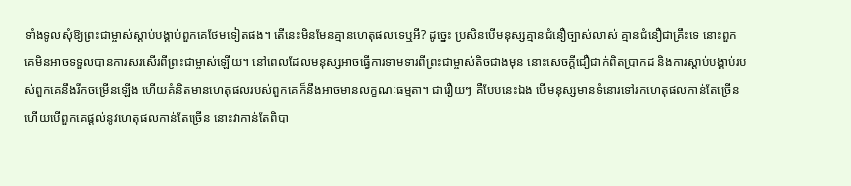ទាំងទូលសុំឱ្យព្រះជាម្ចាស់ស្តាប់បង្គាប់ពួកគេថែមទៀតផង។ តើនេះមិនមែនគ្មានហេតុផលទេឬអី? ដូច្នេះ ប្រសិនបើមនុស្សគ្មានជំនឿច្បាស់លាស់ គ្មានជំនឿជាគ្រឹះទេ នោះពួកគេមិនអាចទទួលបានការសរសើរពីព្រះជាម្ចាស់ឡើយ។ នៅពេលដែលមនុស្សអាចធ្វើការទាមទារពីព្រះជាម្ចាស់តិចជាងមុន នោះសេចក្ដីជឿជាក់ពិតប្រាកដ និងការស្ដាប់បង្គាប់របស់ពួកគេនឹងរីកចម្រើនឡើង ហើយគំនិតមានហេតុផលរបស់ពួកគេក៏នឹងអាចមានលក្ខណៈធម្មតា។ ជារឿយៗ គឺបែបនេះឯង បើមនុស្សមានទំនោរទៅរកហេតុផលកាន់តែច្រើន ហើយបើពួកគេផ្ដល់នូវហេតុផលកាន់តែច្រើន នោះវាកាន់តែពិបា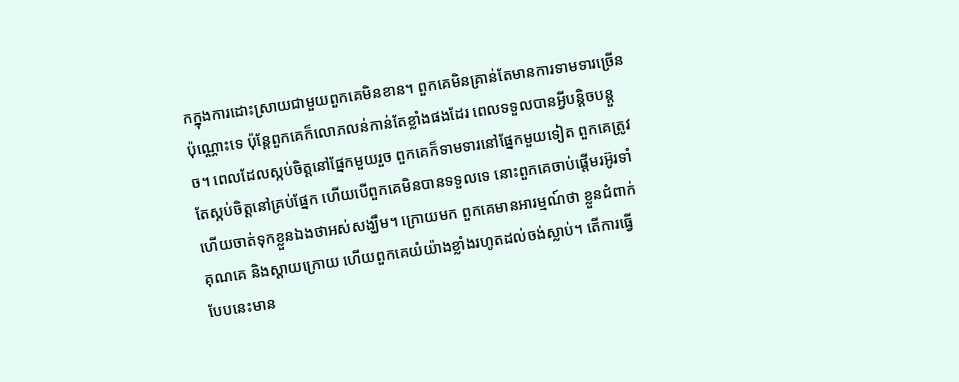កក្នុងការដោះស្រាយជាមួយពួកគេមិនខាន។ ពួកគេមិនគ្រាន់តែមានការទាមទារច្រើនប៉ុណ្ណោះទេ ប៉ុន្តែពួកគេក៏លោភលន់កាន់តែខ្លាំងផងដែរ ពេលទទួលបានអ្វីបន្ដិចបន្ដួច។ ពេលដែលស្កប់ចិត្តនៅផ្នែកមួយរួច ពួកគេក៏ទាមទារនៅផ្នែកមួយទៀត ពួកគេត្រូវតែស្កប់ចិត្តនៅគ្រប់ផ្នែក ហើយបើពួកគេមិនបានទទួលទេ នោះពួកគេចាប់ផ្ដើមរអ៊ូរទាំ ហើយចាត់ទុកខ្លួនឯងថាអស់សង្ឃឹម។ ក្រោយមក ពួកគេមានអារម្មណ៍ថា ខ្លួនជំពាក់គុណគេ និងស្ដាយក្រោយ ហើយពួកគេយំយ៉ាងខ្លាំងរហូតដល់ចង់ស្លាប់។ តើការធ្វើបែបនេះមាន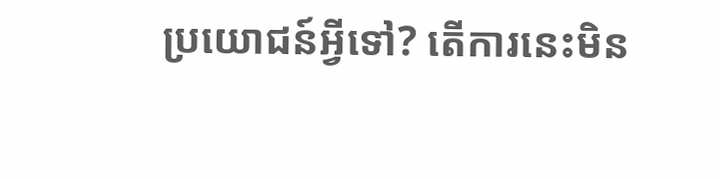ប្រយោជន៍អ្វីទៅ? តើការនេះមិន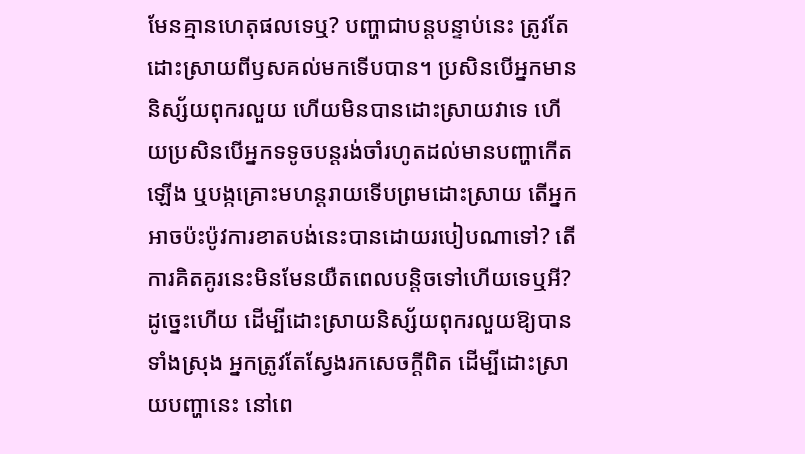មែនគ្មានហេតុផលទេឬ? បញ្ហាជាបន្តបន្ទាប់នេះ ត្រូវតែដោះស្រាយពីឫសគល់មកទើបបាន។ ប្រសិនបើអ្នកមាននិស្ស័យពុករលួយ ហើយមិនបានដោះស្រាយវាទេ ហើយប្រសិនបើអ្នកទទូចបន្តរង់ចាំរហូតដល់មានបញ្ហាកើតឡើង ឬបង្កគ្រោះមហន្តរាយទើបព្រមដោះស្រាយ តើអ្នកអាចប៉ះប៉ូវការខាតបង់នេះបានដោយរបៀបណាទៅ? តើការគិតគូរនេះមិនមែនយឺតពេលបន្តិចទៅហើយទេឬអី? ដូច្នេះហើយ ដើម្បីដោះស្រាយនិស្ស័យពុករលួយឱ្យបានទាំងស្រុង អ្នកត្រូវតែស្វែងរកសេចក្តីពិត ដើម្បីដោះស្រាយបញ្ហានេះ នៅពេ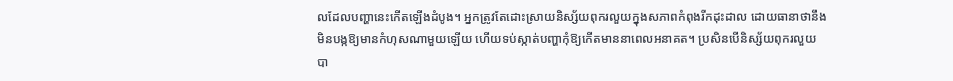លដែលបញ្ហានេះកើតឡើងដំបូង។ អ្នកត្រូវតែដោះស្រាយនិស្ស័យពុករលួយក្នុងសភាពកំពុងរីកដុះដាល ដោយធានាថានឹងមិនបង្កឱ្យមានកំហុសណាមួយឡើយ ហើយទប់ស្កាត់បញ្ហាកុំឱ្យកើតមាននាពេលអនាគត។ ប្រសិនបើនិស្ស័យពុករលួយបា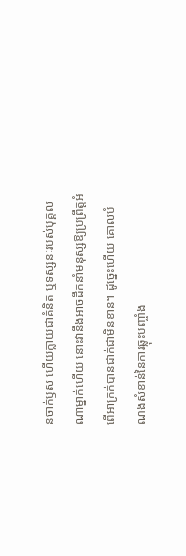នចាក់ឫស ហើយក្លាយជាគំនិត ឬទស្សនៈរបស់បុគ្គលណាម្នាក់ហើយ នោះវានឹងអាចដឹកនាំមនុស្សឱ្យប្រព្រឹត្តអំពើអាក្រក់បានជាក់ជាមិនខាន។ ដូច្នេះហើយ គោលបំណងសំខាន់នៃការឆ្លុះបញ្ចាំង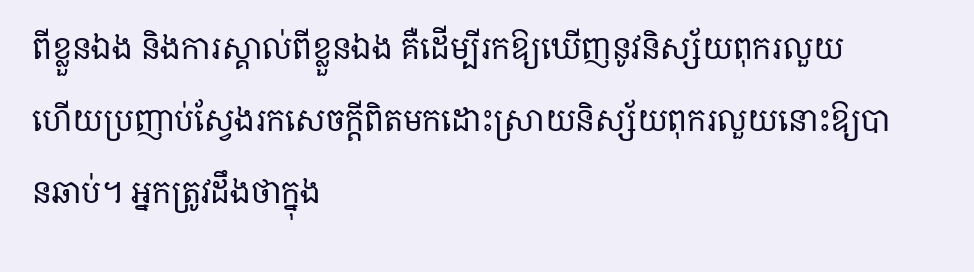ពីខ្លួនឯង និងការស្គាល់ពីខ្លួនឯង គឺដើម្បីរកឱ្យឃើញនូវនិស្ស័យពុករលួយ ហើយប្រញាប់ស្វែងរកសេចក្តីពិតមកដោះស្រាយនិស្ស័យពុករលួយនោះឱ្យបានឆាប់។ អ្នកត្រូវដឹងថាក្នុង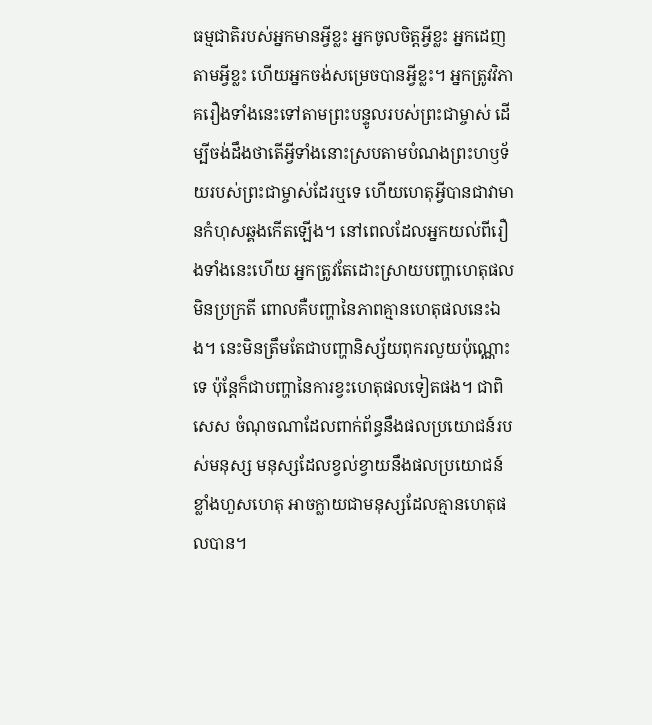ធម្មជាតិរបស់អ្នកមានអ្វីខ្លះ អ្នកចូលចិត្តអ្វីខ្លះ អ្នកដេញតាមអ្វីខ្លះ ហើយអ្នកចង់សម្រេចបានអ្វីខ្លះ។ អ្នកត្រូវវិភាគរឿងទាំងនេះទៅតាមព្រះបន្ទូលរបស់ព្រះជាម្ចាស់ ដើម្បីចង់ដឹងថាតើអ្វីទាំងនោះស្របតាមបំណងព្រះហឫទ័យរបស់ព្រះជាម្ចាស់ដែរឬទេ ហើយហេតុអ្វីបានជាវាមានកំហុសឆ្គងកើតឡើង។ នៅពេលដែលអ្នកយល់ពីរឿងទាំងនេះហើយ អ្នកត្រូវតែដោះស្រាយបញ្ហាហេតុផលមិនប្រក្រតី ពោលគឺបញ្ហានៃភាពគ្មានហេតុផលនេះឯង។ នេះមិនត្រឹមតែជាបញ្ហានិស្ស័យពុករលួយប៉ុណ្ណោះទេ ប៉ុន្តែក៏ជាបញ្ហានៃការខ្វះហេតុផលទៀតផង។ ជាពិសេស ចំណុចណាដែលពាក់ព័ន្ធនឹងផលប្រយោជន៍របស់មនុស្ស មនុស្សដែលខ្វល់ខ្វាយនឹងផលប្រយោជន៍ខ្លាំងហួសហេតុ អាចក្លាយជាមនុស្សដែលគ្មានហេតុផលបាន។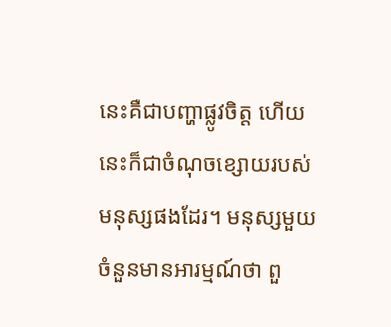នេះគឺជាបញ្ហាផ្លូវចិត្ត ហើយនេះក៏ជាចំណុចខ្សោយរបស់មនុស្សផងដែរ។ មនុស្សមួយចំនួនមានអារម្មណ៍ថា ពួ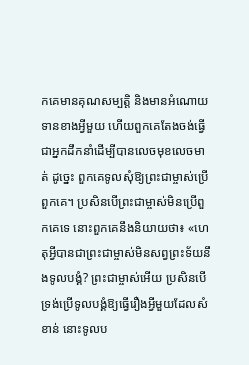កគេមានគុណសម្បត្តិ និងមានអំណោយទានខាងអ្វីមួយ ហើយពួកគេតែងចង់ធ្វើជាអ្នកដឹកនាំដើម្បីបានលេចមុខលេចមាត់ ដូច្នេះ ពួកគេទូលសុំឱ្យព្រះជាម្ចាស់ប្រើពួកគេ។ ប្រសិនបើព្រះជាម្ចាស់មិនប្រើពួកគេទេ នោះពួកគេនឹងនិយាយថា៖ «ហេតុអ្វីបានជាព្រះជាម្ចាស់មិនសព្វព្រះទ័យនឹងទូលបង្គំ? ព្រះជាម្ចាស់អើយ ប្រសិនបើទ្រង់ប្រើទូលបង្គំឱ្យធ្វើរឿងអ្វីមួយដែលសំខាន់ នោះទូលប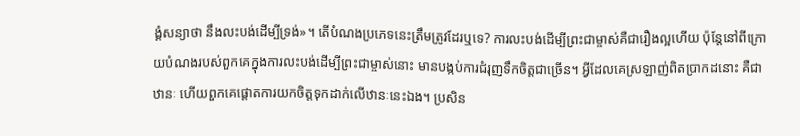ង្គំសន្យាថា នឹងលះបង់ដើម្បីទ្រង់»។ តើបំណងប្រភេទនេះត្រឹមត្រូវដែរឬទេ? ការលះបង់ដើម្បីព្រះជាម្ចាស់គឺជារឿងល្អហើយ ប៉ុន្តែនៅពីក្រោយបំណងរបស់ពួកគេក្នុងការលះបង់ដើម្បីព្រះជាម្ចាស់នោះ មានបង្កប់ការជំរុញទឹកចិត្តជាច្រើន។ អ្វីដែលគេស្រឡាញ់ពិតប្រាកដនោះ គឺជាឋានៈ ហើយពួកគេផ្ដោតការយកចិត្តទុកដាក់លើឋានៈនេះឯង។ ប្រសិន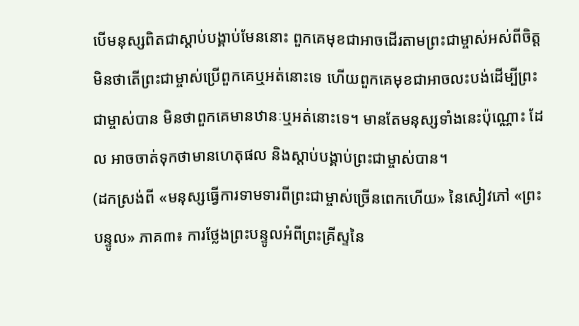បើមនុស្សពិតជាស្តាប់បង្គាប់មែននោះ ពួកគេមុខជាអាចដើរតាមព្រះជាម្ចាស់អស់ពីចិត្ត មិនថាតើព្រះជាម្ចាស់ប្រើពួកគេឬអត់នោះទេ ហើយពួកគេមុខជាអាចលះបង់ដើម្បីព្រះជាម្ចាស់បាន មិនថាពួកគេមានឋានៈឬអត់នោះទេ។ មានតែមនុស្សទាំងនេះប៉ុណ្ណោះ ដែល អាចចាត់ទុកថាមានហេតុផល និងស្តាប់បង្គាប់ព្រះជាម្ចាស់បាន។
(ដកស្រង់ពី «មនុស្សធ្វើការទាមទារពីព្រះជាម្ចាស់ច្រើនពេកហើយ» នៃសៀវភៅ «ព្រះបន្ទូល» ភាគ៣៖ ការថ្លែងព្រះបន្ទូលអំពីព្រះគ្រីស្ទនៃ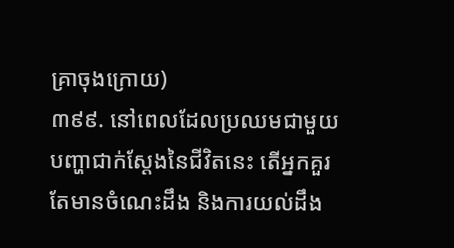គ្រាចុងក្រោយ)
៣៩៩. នៅពេលដែលប្រឈមជាមួយបញ្ហាជាក់ស្ដែងនៃជីវិតនេះ តើអ្នកគួរតែមានចំណេះដឹង និងការយល់ដឹង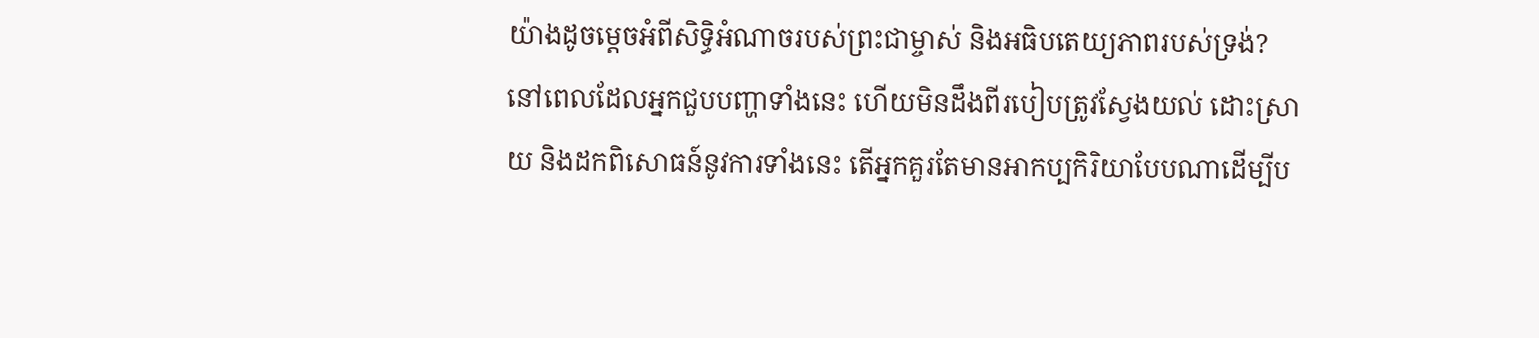យ៉ាងដូចម្ដេចអំពីសិទ្ធិអំណាចរបស់ព្រះជាម្ចាស់ និងអធិបតេយ្យភាពរបស់ទ្រង់? នៅពេលដែលអ្នកជួបបញ្ហាទាំងនេះ ហើយមិនដឹងពីរបៀបត្រូវស្វែងយល់ ដោះស្រាយ និងដកពិសោធន៍នូវការទាំងនេះ តើអ្នកគួរតែមានអាកប្បកិរិយាបែបណាដើម្បីប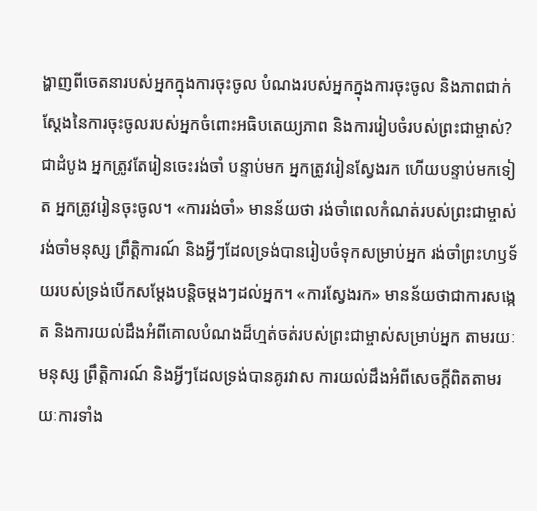ង្ហាញពីចេតនារបស់អ្នកក្នុងការចុះចូល បំណងរបស់អ្នកក្នុងការចុះចូល និងភាពជាក់ស្ដែងនៃការចុះចូលរបស់អ្នកចំពោះអធិបតេយ្យភាព និងការរៀបចំរបស់ព្រះជាម្ចាស់? ជាដំបូង អ្នកត្រូវតែរៀនចេះរង់ចាំ បន្ទាប់មក អ្នកត្រូវរៀនស្វែងរក ហើយបន្ទាប់មកទៀត អ្នកត្រូវរៀនចុះចូល។ «ការរង់ចាំ» មានន័យថា រង់ចាំពេលកំណត់របស់ព្រះជាម្ចាស់ រង់ចាំមនុស្ស ព្រឹត្តិការណ៍ និងអ្វីៗដែលទ្រង់បានរៀបចំទុកសម្រាប់អ្នក រង់ចាំព្រះហឫទ័យរបស់ទ្រង់បើកសម្ដែងបន្ដិចម្ដងៗដល់អ្នក។ «ការស្វែងរក» មានន័យថាជាការសង្កេត និងការយល់ដឹងអំពីគោលបំណងដ៏ហ្មត់ចត់របស់ព្រះជាម្ចាស់សម្រាប់អ្នក តាមរយៈមនុស្ស ព្រឹត្តិការណ៍ និងអ្វីៗដែលទ្រង់បានគូរវាស ការយល់ដឹងអំពីសេចក្តីពិតតាមរយៈការទាំង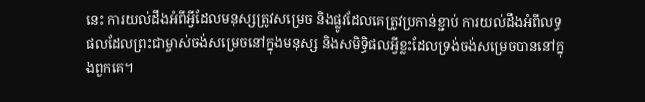នេះ ការយល់ដឹងអំពីអ្វីដែលមនុស្សត្រូវសម្រេច និងផ្លូវដែលគេត្រូវប្រកាន់ខ្ជាប់ ការយល់ដឹងអំពីលទ្ធផលដែលព្រះជាម្ចាស់ចង់សម្រេចនៅក្នុងមនុស្ស និងសមិទ្ធិផលអ្វីខ្លះដែលទ្រង់ចង់សម្រេចបាននៅក្នុងពួកគេ។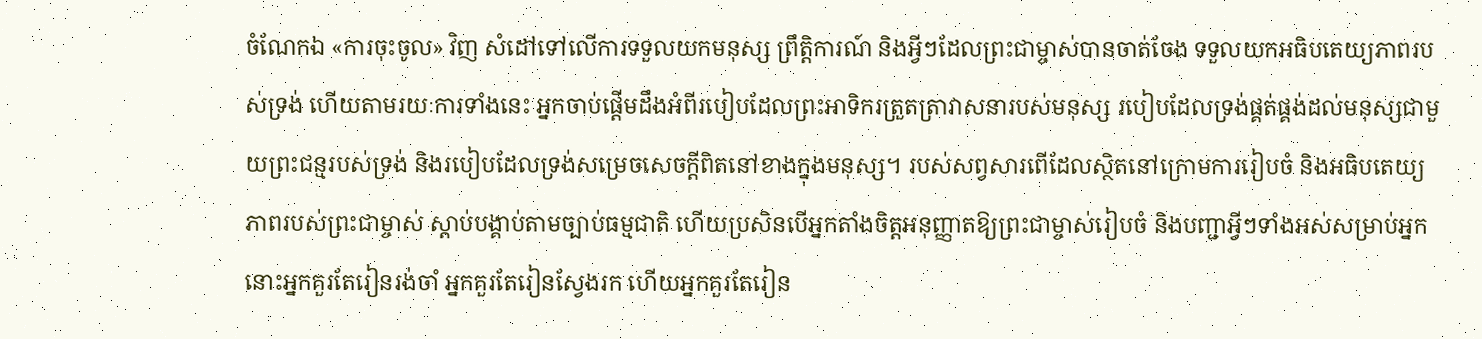ចំណែកឯ «ការចុះចូល» វិញ សំដៅទៅលើការទទួលយកមនុស្ស ព្រឹត្តិការណ៍ និងអ្វីៗដែលព្រះជាម្ចាស់បានចាត់ចែង ទទួលយកអធិបតេយ្យភាពរបស់ទ្រង់ ហើយតាមរយៈការទាំងនេះ អ្នកចាប់ផ្ដើមដឹងអំពីរបៀបដែលព្រះអាទិករត្រួតត្រាវាសនារបស់មនុស្ស របៀបដែលទ្រង់ផ្គត់ផ្គង់ដល់មនុស្សជាមួយព្រះជន្មរបស់ទ្រង់ និងរបៀបដែលទ្រង់សម្រេចសេចក្តីពិតនៅខាងក្នុងមនុស្ស។ របស់សព្វសារពើដែលស្ថិតនៅក្រោមការរៀបចំ និងអធិបតេយ្យភាពរបស់ព្រះជាម្ចាស់ ស្ដាប់បង្គាប់តាមច្បាប់ធម្មជាតិ ហើយប្រសិនបើអ្នកតាំងចិត្តអនុញ្ញាតឱ្យព្រះជាម្ចាស់រៀបចំ និងបញ្ជាអ្វីៗទាំងអស់សម្រាប់អ្នក នោះអ្នកគួរតែរៀនរង់ចាំ អ្នកគួរតែរៀនស្វែងរក ហើយអ្នកគួរតែរៀន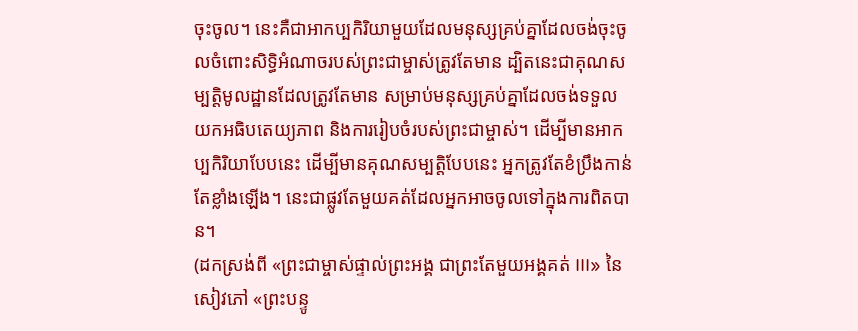ចុះចូល។ នេះគឺជាអាកប្បកិរិយាមួយដែលមនុស្សគ្រប់គ្នាដែលចង់ចុះចូលចំពោះសិទ្ធិអំណាចរបស់ព្រះជាម្ចាស់ត្រូវតែមាន ដ្បិតនេះជាគុណសម្បត្តិមូលដ្ឋានដែលត្រូវតែមាន សម្រាប់មនុស្សគ្រប់គ្នាដែលចង់ទទួលយកអធិបតេយ្យភាព និងការរៀបចំរបស់ព្រះជាម្ចាស់។ ដើម្បីមានអាកប្បកិរិយាបែបនេះ ដើម្បីមានគុណសម្បត្តិបែបនេះ អ្នកត្រូវតែខំប្រឹងកាន់តែខ្លាំងឡើង។ នេះជាផ្លូវតែមួយគត់ដែលអ្នកអាចចូលទៅក្នុងការពិតបាន។
(ដកស្រង់ពី «ព្រះជាម្ចាស់ផ្ទាល់ព្រះអង្គ ជាព្រះតែមួយអង្គគត់ III» នៃសៀវភៅ «ព្រះបន្ទូ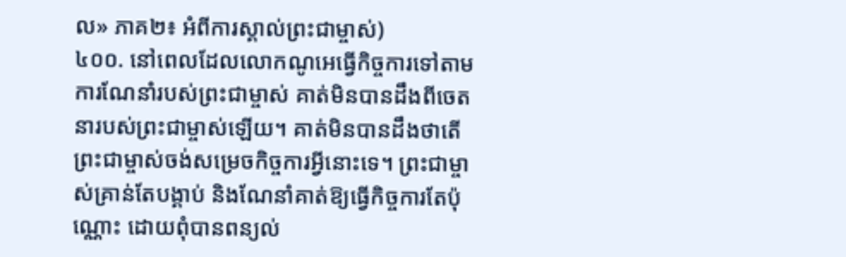ល» ភាគ២៖ អំពីការស្គាល់ព្រះជាម្ចាស់)
៤០០. នៅពេលដែលលោកណូអេធ្វើកិច្ចការទៅតាមការណែនាំរបស់ព្រះជាម្ចាស់ គាត់មិនបានដឹងពីចេតនារបស់ព្រះជាម្ចាស់ឡើយ។ គាត់មិនបានដឹងថាតើព្រះជាម្ចាស់ចង់សម្រេចកិច្ចការអ្វីនោះទេ។ ព្រះជាម្ចាស់គ្រាន់តែបង្គាប់ និងណែនាំគាត់ឱ្យធ្វើកិច្ចការតែប៉ុណ្ណោះ ដោយពុំបានពន្យល់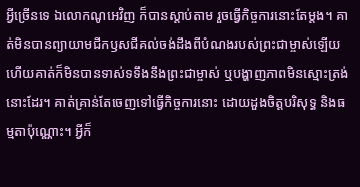អ្វីច្រើនទេ ឯលោកណូអេវិញ ក៏បានស្តាប់តាម រួចធ្វើកិច្ចការនោះតែម្តង។ គាត់មិនបានព្យាយាមជីកឫសជីគល់ចង់ដឹងពីបំណងរបស់ព្រះជាម្ចាស់ឡើយ ហើយគាត់ក៏មិនបានទាស់ទទឹងនឹងព្រះជាម្ចាស់ ឬបង្ហាញភាពមិនស្មោះត្រង់នោះដែរ។ គាត់គ្រាន់តែចេញទៅធ្វើកិច្ចការនោះ ដោយដួងចិត្តបរិសុទ្ធ និងធម្មតាប៉ុណ្ណោះ។ អ្វីក៏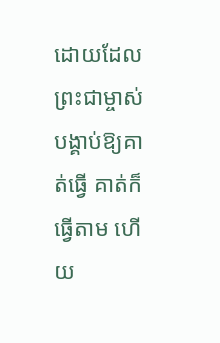ដោយដែលព្រះជាម្ចាស់បង្គាប់ឱ្យគាត់ធ្វើ គាត់ក៏ធ្វើតាម ហើយ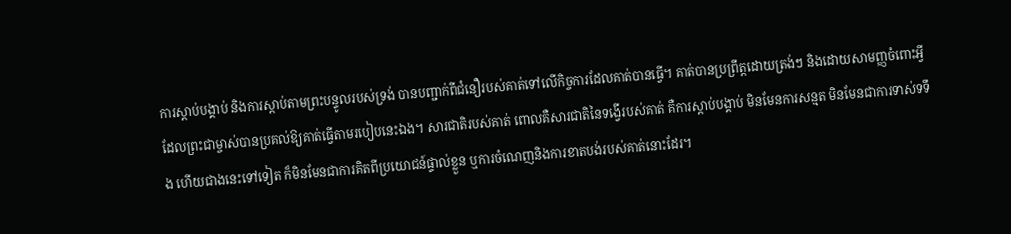ការស្តាប់បង្គាប់ និងការស្ដាប់តាមព្រះបន្ទូលរបស់ទ្រង់ បានបញ្ជាក់ពីជំនឿរបស់គាត់ទៅលើកិច្ចការដែលគាត់បានធ្វើ។ គាត់បានប្រព្រឹត្ដដោយត្រង់ៗ និងដោយសាមញ្ញចំពោះអ្វីដែលព្រះជាម្ចាស់បានប្រគល់ឱ្យគាត់ធ្វើតាមរបៀបនេះឯង។ សារជាតិរបស់គាត់ ពោលគឺសារជាតិនៃទង្វើរបស់គាត់ គឺការស្ដាប់បង្គាប់ មិនមែនការសន្មត មិនមែនជាការទាស់ទទឹង ហើយជាងនេះទៅទៀត ក៏មិនមែនជាការគិតពីប្រយោជន៍ផ្ទាល់ខ្លួន ឬការចំណេញនិងការខាតបង់របស់គាត់នោះដែរ។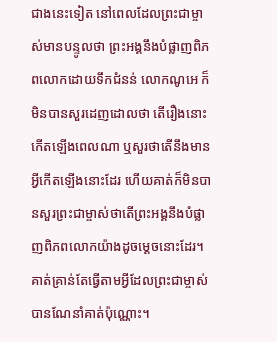ជាងនេះទៀត នៅពេលដែលព្រះជាម្ចាស់មានបន្ទូលថា ព្រះអង្គនឹងបំផ្លាញពិភពលោកដោយទឹកជំនន់ លោកណូអេ ក៏មិនបានសួរដេញដោលថា តើរឿងនោះកើតឡើងពេលណា ឬសួរថាតើនឹងមានអ្វីកើតឡើងនោះដែរ ហើយគាត់ក៏មិនបានសួរព្រះជាម្ចាស់ថាតើព្រះអង្គនឹងបំផ្លាញពិភពលោកយ៉ាងដូចម្ដេចនោះដែរ។ គាត់គ្រាន់តែធ្វើតាមអ្វីដែលព្រះជាម្ចាស់បានណែនាំគាត់ប៉ុណ្ណោះ។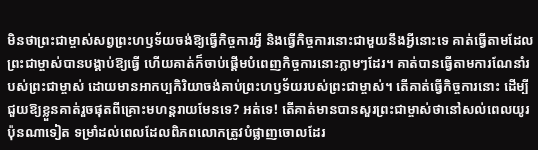មិនថាព្រះជាម្ចាស់សព្វព្រះហឫទ័យចង់ឱ្យធ្វើកិច្ចការអ្វី និងធ្វើកិច្ចការនោះជាមួយនឹងអ្វីនោះទេ គាត់ធ្វើតាមដែលព្រះជាម្ចាស់បានបង្គាប់ឱ្យធ្វើ ហើយគាត់ក៏ចាប់ផ្តើមបំពេញកិច្ចការនោះភ្លាមៗដែរ។ គាត់បានធ្វើតាមការណែនាំរបស់ព្រះជាម្ចាស់ ដោយមានអាកប្បកិរិយាចង់គាប់ព្រះហឫទ័យរបស់ព្រះជាម្ចាស់។ តើគាត់ធ្វើកិច្ចការនោះ ដើម្បីជួយឱ្យខ្លួនគាត់រួចផុតពីគ្រោះមហន្តរាយមែនទេ? អត់ទេ! តើគាត់មានបានសួរព្រះជាម្ចាស់ថានៅសល់ពេលយូរប៉ុនណាទៀត ទម្រាំដល់ពេលដែលពិភពលោកត្រូវបំផ្លាញចោលដែរ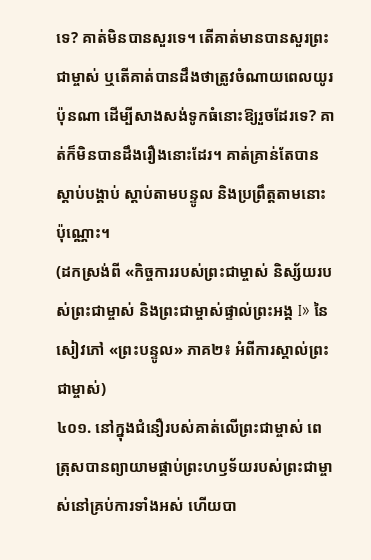ទេ? គាត់មិនបានសួរទេ។ តើគាត់មានបានសួរព្រះជាម្ចាស់ ឬតើគាត់បានដឹងថាត្រូវចំណាយពេលយូរប៉ុនណា ដើម្បីសាងសង់ទូកធំនោះឱ្យរួចដែរទេ? គាត់ក៏មិនបានដឹងរឿងនោះដែរ។ គាត់គ្រាន់តែបានស្ដាប់បង្គាប់ ស្តាប់តាមបន្ទូល និងប្រព្រឹត្ដតាមនោះប៉ុណ្ណោះ។
(ដកស្រង់ពី «កិច្ចការរបស់ព្រះជាម្ចាស់ និស្ស័យរបស់ព្រះជាម្ចាស់ និងព្រះជាម្ចាស់ផ្ទាល់ព្រះអង្គ I» នៃសៀវភៅ «ព្រះបន្ទូល» ភាគ២៖ អំពីការស្គាល់ព្រះជាម្ចាស់)
៤០១. នៅក្នុងជំនឿរបស់គាត់លើព្រះជាម្ចាស់ ពេត្រុសបានព្យាយាមផ្គាប់ព្រះហឫទ័យរបស់ព្រះជាម្ចាស់នៅគ្រប់ការទាំងអស់ ហើយបា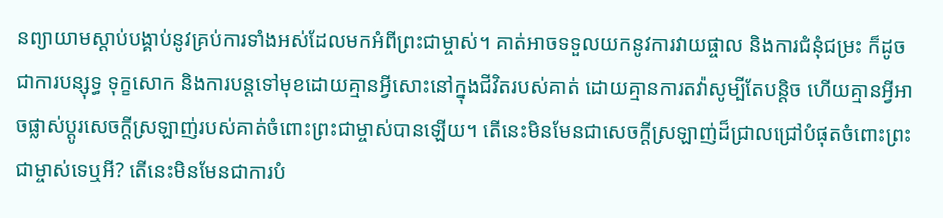នព្យាយាមស្ដាប់បង្គាប់នូវគ្រប់ការទាំងអស់ដែលមកអំពីព្រះជាម្ចាស់។ គាត់អាចទទួលយកនូវការវាយផ្ចាល និងការជំនុំជម្រះ ក៏ដូចជាការបន្សុទ្ធ ទុក្ខសោក និងការបន្តទៅមុខដោយគ្មានអ្វីសោះនៅក្នុងជីវិតរបស់គាត់ ដោយគ្មានការតវ៉ាសូម្បីតែបន្តិច ហើយគ្មានអ្វីអាចផ្លាស់ប្ដូរសេចក្ដីស្រឡាញ់របស់គាត់ចំពោះព្រះជាម្ចាស់បានឡើយ។ តើនេះមិនមែនជាសេចក្ដីស្រឡាញ់ដ៏ជ្រាលជ្រៅបំផុតចំពោះព្រះជាម្ចាស់ទេឬអី? តើនេះមិនមែនជាការបំ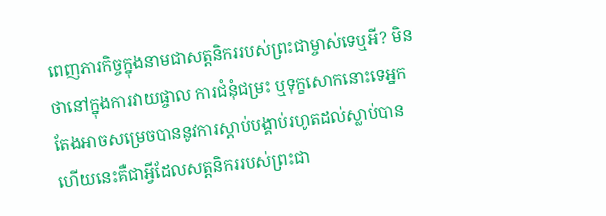ពេញភារកិច្ចក្នុងនាមជាសត្តនិកររបស់ព្រះជាម្ចាស់ទេឬអី? មិនថានៅក្នុងការវាយផ្ចាល ការជំនុំជម្រះ ឬទុក្ខសោកនោះទេអ្នកតែងអាចសម្រេចបាននូវការស្ដាប់បង្គាប់រហូតដល់ស្លាប់បាន ហើយនេះគឺជាអ្វីដែលសត្តនិកររបស់ព្រះជា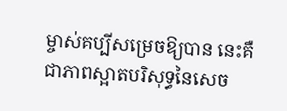ម្ចាស់គប្បីសម្រេចឱ្យបាន នេះគឺជាភាពស្អាតបរិសុទ្ធនៃសេច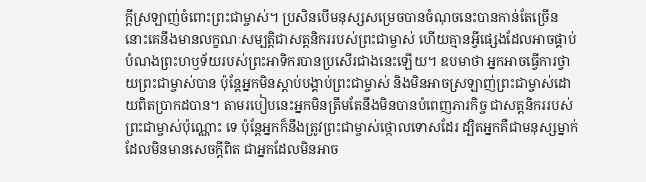ក្ដីស្រឡាញ់ចំពោះព្រះជាម្ចាស់។ ប្រសិនបើមនុស្សសម្រេចបានចំណុចនេះបានកាន់តែច្រើន នោះគេនឹងមានលក្ខណៈសម្បត្តិជាសត្តនិកររបស់ព្រះជាម្ចាស់ ហើយគ្មានអ្វីផ្សេងដែលអាចផ្គាប់បំណងព្រះហឫទ័យរបស់ព្រះអាទិករបានប្រសើរជាងនេះឡើយ។ ឧបមាថា អ្នកអាចធ្វើការថ្វាយព្រះជាម្ចាស់បាន ប៉ុន្តែអ្នកមិនស្ដាប់បង្គាប់ព្រះជាម្ចាស់ និងមិនអាចស្រឡាញ់ព្រះជាម្ចាស់ដោយពិតប្រាកដបាន។ តាមរបៀបនេះអ្នកមិនត្រឹមតែនឹងមិនបានបំពេញភារកិច្ច ជាសត្តនិកររបស់ព្រះជាម្ចាស់ប៉ុណ្ណោះ ទេ ប៉ុន្តែអ្នកក៏នឹងត្រូវព្រះជាម្ចាស់ថ្កោលទោសដែរ ដ្បិតអ្នកគឺជាមនុស្សម្នាក់ដែលមិនមានសេចក្ដីពិត ជាអ្នកដែលមិនអាច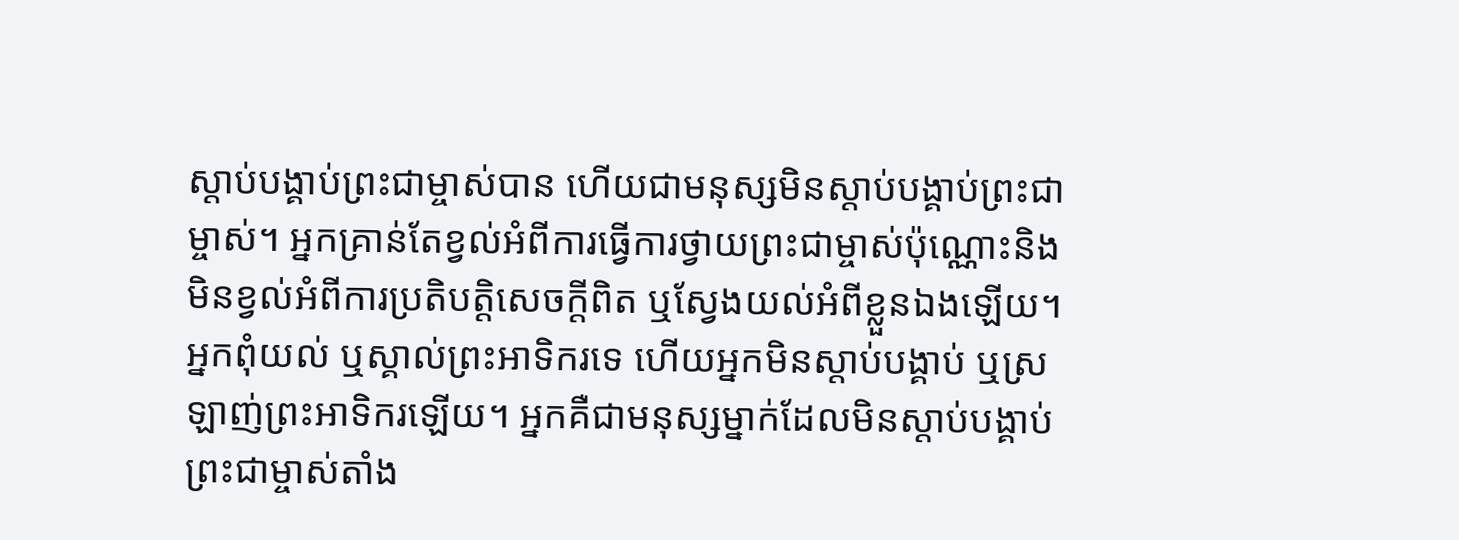ស្ដាប់បង្គាប់ព្រះជាម្ចាស់បាន ហើយជាមនុស្សមិនស្ដាប់បង្គាប់ព្រះជាម្ចាស់។ អ្នកគ្រាន់តែខ្វល់អំពីការធ្វើការថ្វាយព្រះជាម្ចាស់ប៉ុណ្ណោះនិងមិនខ្វល់អំពីការប្រតិបត្តិសេចក្ដីពិត ឬស្វែងយល់អំពីខ្លួនឯងឡើយ។ អ្នកពុំយល់ ឬស្គាល់ព្រះអាទិករទេ ហើយអ្នកមិនស្ដាប់បង្គាប់ ឬស្រឡាញ់ព្រះអាទិករឡើយ។ អ្នកគឺជាមនុស្សម្នាក់ដែលមិនស្ដាប់បង្គាប់ព្រះជាម្ចាស់តាំង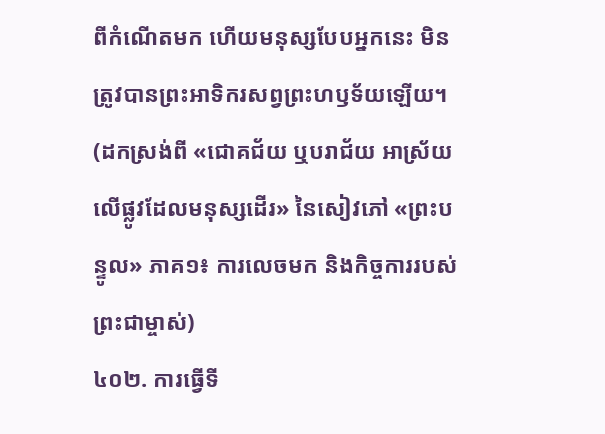ពីកំណើតមក ហើយមនុស្សបែបអ្នកនេះ មិនត្រូវបានព្រះអាទិករសព្វព្រះហឫទ័យឡើយ។
(ដកស្រង់ពី «ជោគជ័យ ឬបរាជ័យ អាស្រ័យលើផ្លូវដែលមនុស្សដើរ» នៃសៀវភៅ «ព្រះបន្ទូល» ភាគ១៖ ការលេចមក និងកិច្ចការរបស់ព្រះជាម្ចាស់)
៤០២. ការធ្វើទី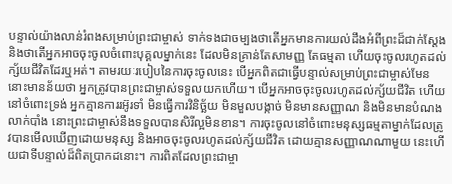បន្ទាល់យ៉ាងលាន់រំពងសម្រាប់ព្រះជាម្ចាស់ ទាក់ទងជាចម្បងថាតើអ្នកមានការយល់ដឹងអំពីព្រះដ៏ជាក់ស្ដែង និងថាតើអ្នកអាចចុះចូលចំពោះបុគ្គលម្នាក់នេះ ដែលមិនគ្រាន់តែសាមញ្ញ តែធម្មតា ហើយចុះចូលរហូតដល់ក្ស័យជីវិតដែរឬអត់។ តាមរយៈរបៀបនៃការចុះចូលនេះ បើអ្នកពិតជាធ្វើបន្ទាល់សម្រាប់ព្រះជាម្ចាស់មែន នោះមានន័យថា អ្នកត្រូវបានព្រះជាម្ចាស់ទទួលយកហើយ។ បើអ្នកអាចចុះចូលរហូតដល់ក្ស័យជីវិត ហើយនៅចំពោះទ្រង់ អ្នកគ្មានការរអ៊ូរទាំ មិនធ្វើការវិនិច្ឆ័យ មិនមួលបង្កាច់ មិនមានសញ្ញាណ និងមិនមានបំណងលាក់បាំង នោះព្រះជាម្ចាស់នឹងទទួលបានសិរីល្អមិនខាន។ ការចុះចូលនៅចំពោះមនុស្សធម្មតាម្នាក់ដែលត្រូវបានមើលឃើញដោយមនុស្ស និងអាចចុះចូលរហូតដល់ក្ស័យជីវិត ដោយគ្មានសញ្ញាណណាមួយ នេះហើយជាទីបន្ទាល់ដ៏ពិតប្រាកដនោះ។ ការពិតដែលព្រះជាម្ចា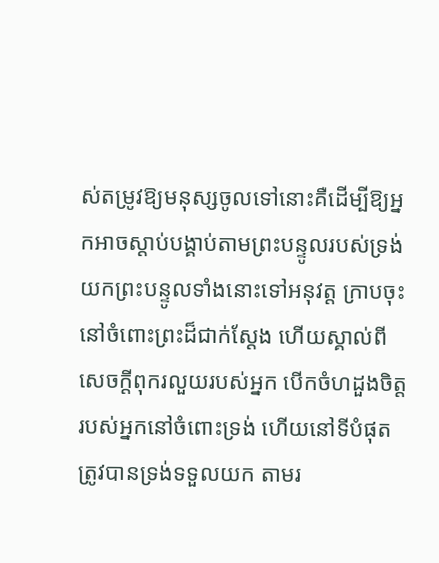ស់តម្រូវឱ្យមនុស្សចូលទៅនោះគឺដើម្បីឱ្យអ្នកអាចស្ដាប់បង្គាប់តាមព្រះបន្ទូលរបស់ទ្រង់ យកព្រះបន្ទូលទាំងនោះទៅអនុវត្ត ក្រាបចុះនៅចំពោះព្រះដ៏ជាក់ស្ដែង ហើយស្គាល់ពីសេចក្តីពុករលួយរបស់អ្នក បើកចំហដួងចិត្តរបស់អ្នកនៅចំពោះទ្រង់ ហើយនៅទីបំផុត ត្រូវបានទ្រង់ទទួលយក តាមរ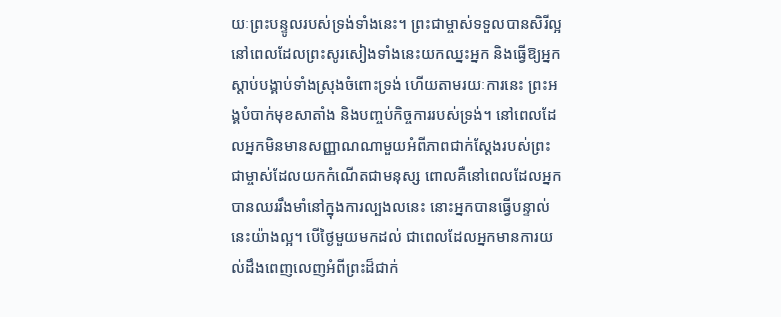យៈព្រះបន្ទូលរបស់ទ្រង់ទាំងនេះ។ ព្រះជាម្ចាស់ទទួលបានសិរីល្អ នៅពេលដែលព្រះសូរសៀងទាំងនេះយកឈ្នះអ្នក និងធ្វើឱ្យអ្នកស្ដាប់បង្គាប់ទាំងស្រុងចំពោះទ្រង់ ហើយតាមរយៈការនេះ ព្រះអង្គបំបាក់មុខសាតាំង និងបញ្ចប់កិច្ចការរបស់ទ្រង់។ នៅពេលដែលអ្នកមិនមានសញ្ញាណណាមួយអំពីភាពជាក់ស្ដែងរបស់ព្រះជាម្ចាស់ដែលយកកំណើតជាមនុស្ស ពោលគឺនៅពេលដែលអ្នកបានឈររឹងមាំនៅក្នុងការល្បងលនេះ នោះអ្នកបានធ្វើបន្ទាល់នេះយ៉ាងល្អ។ បើថ្ងៃមួយមកដល់ ជាពេលដែលអ្នកមានការយល់ដឹងពេញលេញអំពីព្រះដ៏ជាក់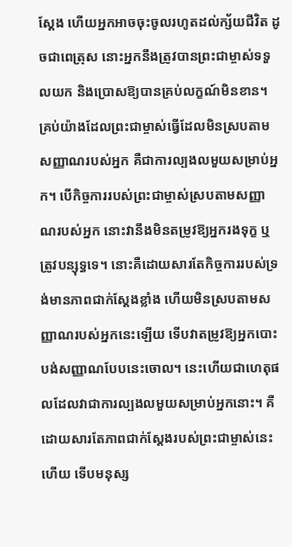ស្ដែង ហើយអ្នកអាចចុះចូលរហូតដល់ក្ស័យជីវិត ដូចជាពេត្រុស នោះអ្នកនឹងត្រូវបានព្រះជាម្ចាស់ទទួលយក និងប្រោសឱ្យបានគ្រប់លក្ខណ៍មិនខាន។ គ្រប់យ៉ាងដែលព្រះជាម្ចាស់ធ្វើដែលមិនស្របតាមសញ្ញាណរបស់អ្នក គឺជាការល្បងលមួយសម្រាប់អ្នក។ បើកិច្ចការរបស់ព្រះជាម្ចាស់ស្របតាមសញ្ញាណរបស់អ្នក នោះវានឹងមិនតម្រូវឱ្យអ្នករងទុក្ខ ឬត្រូវបន្សុទ្ធទេ។ នោះគឺដោយសារតែកិច្ចការរបស់ទ្រង់មានភាពជាក់ស្ដែងខ្លាំង ហើយមិនស្របតាមសញ្ញាណរបស់អ្នកនេះឡើយ ទើបវាតម្រូវឱ្យអ្នកបោះបង់សញ្ញាណបែបនេះចោល។ នេះហើយជាហេតុផលដែលវាជាការល្បងលមួយសម្រាប់អ្នកនោះ។ គឺដោយសារតែភាពជាក់ស្ដែងរបស់ព្រះជាម្ចាស់នេះហើយ ទើបមនុស្ស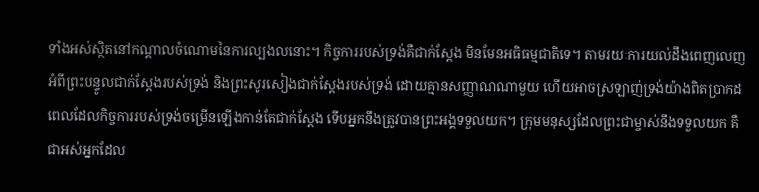ទាំងអស់ស្ថិតនៅកណ្ដាលចំណោមនៃការល្បងលនោះ។ កិច្ចការរបស់ទ្រង់គឺជាក់ស្ដែង មិនមែនអធិធម្មជាតិទេ។ តាមរយៈការយល់ដឹងពេញលេញអំពីព្រះបន្ទូលជាក់ស្ដែងរបស់ទ្រង់ និងព្រះសូរសៀងជាក់ស្ដែងរបស់ទ្រង់ ដោយគ្មានសញ្ញាណណាមួយ ហើយអាចស្រឡាញ់ទ្រង់យ៉ាងពិតប្រាកដ ពេលដែលកិច្ចការរបស់ទ្រង់ចម្រើនឡើងកាន់តែជាក់ស្ដែង ទើបអ្នកនឹងត្រូវបានព្រះអង្គទទួលយក។ ក្រុមមនុស្សដែលព្រះជាម្ចាស់នឹងទទួលយក គឺជាអស់អ្នកដែល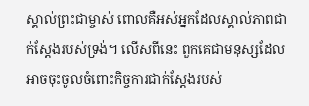ស្គាល់ព្រះជាម្ចាស់ ពោលគឺអស់អ្នកដែលស្គាល់ភាពជាក់ស្ដែងរបស់ទ្រង់។ លើសពីនេះ ពួកគេជាមនុស្សដែលអាចចុះចូលចំពោះកិច្ចការជាក់ស្ដែងរបស់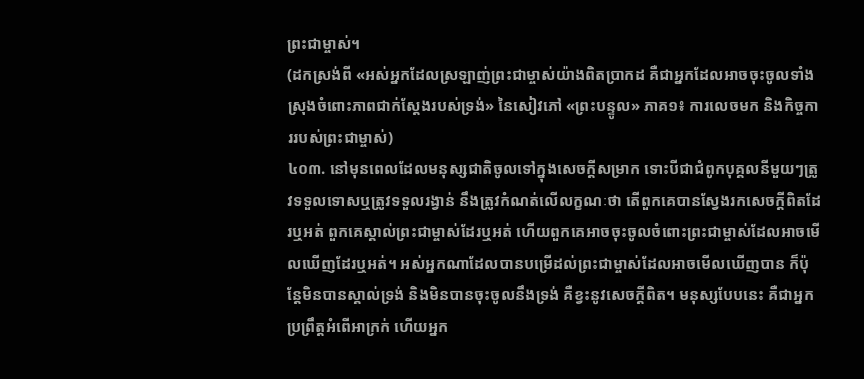ព្រះជាម្ចាស់។
(ដកស្រង់ពី «អស់អ្នកដែលស្រឡាញ់ព្រះជាម្ចាស់យ៉ាងពិតប្រាកដ គឺជាអ្នកដែលអាចចុះចូលទាំងស្រុងចំពោះភាពជាក់ស្ដែងរបស់ទ្រង់» នៃសៀវភៅ «ព្រះបន្ទូល» ភាគ១៖ ការលេចមក និងកិច្ចការរបស់ព្រះជាម្ចាស់)
៤០៣. នៅមុនពេលដែលមនុស្សជាតិចូលទៅក្នុងសេចក្ដីសម្រាក ទោះបីជាជំពូកបុគ្គលនីមួយៗត្រូវទទួលទោសឬត្រូវទទួលរង្វាន់ នឹងត្រូវកំណត់លើលក្ខណៈថា តើពួកគេបានស្វែងរកសេចក្ដីពិតដែរឬអត់ ពួកគេស្គាល់ព្រះជាម្ចាស់ដែរឬអត់ ហើយពួកគេអាចចុះចូលចំពោះព្រះជាម្ចាស់ដែលអាចមើលឃើញដែរឬអត់។ អស់អ្នកណាដែលបានបម្រើដល់ព្រះជាម្ចាស់ដែលអាចមើលឃើញបាន ក៏ប៉ុន្តែមិនបានស្គាល់ទ្រង់ និងមិនបានចុះចូលនឹងទ្រង់ គឺខ្វះនូវសេចក្ដីពិត។ មនុស្សបែបនេះ គឺជាអ្នកប្រព្រឹត្តអំពើអាក្រក់ ហើយអ្នក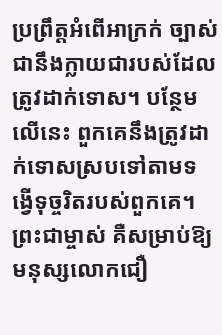ប្រព្រឹត្តអំពើអាក្រក់ ច្បាស់ជានឹងក្លាយជារបស់ដែលត្រូវដាក់ទោស។ បន្ថែមលើនេះ ពួកគេនឹងត្រូវដាក់ទោសស្របទៅតាមទង្វើទុច្ចរិតរបស់ពួកគេ។ ព្រះជាម្ចាស់ គឺសម្រាប់ឱ្យមនុស្សលោកជឿ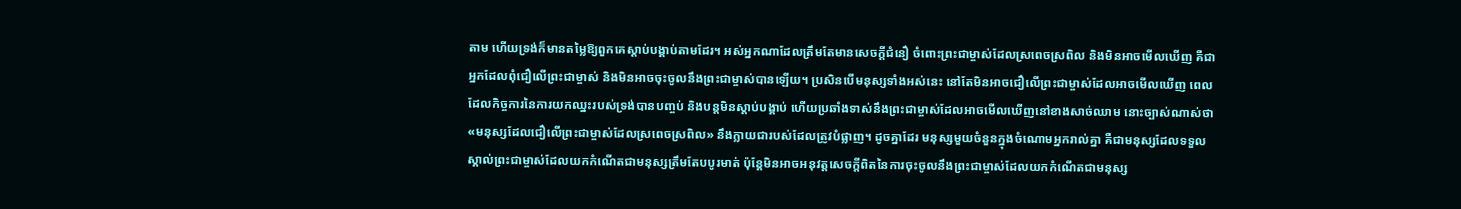តាម ហើយទ្រង់ក៏មានតម្លៃឱ្យពួកគេស្ដាប់បង្គាប់តាមដែរ។ អស់អ្នកណាដែលត្រឹមតែមានសេចក្ដីជំនឿ ចំពោះព្រះជាម្ចាស់ដែលស្រពេចស្រពិល និងមិនអាចមើលឃើញ គឺជាអ្នកដែលពុំជឿលើព្រះជាម្ចាស់ និងមិនអាចចុះចូលនឹងព្រះជាម្ចាស់បានឡើយ។ ប្រសិនបើមនុស្សទាំងអស់នេះ នៅតែមិនអាចជឿលើព្រះជាម្ចាស់ដែលអាចមើលឃើញ ពេលដែលកិច្ចការនៃការយកឈ្នះរបស់ទ្រង់បានបញ្ចប់ និងបន្តមិនស្ដាប់បង្គាប់ ហើយប្រឆាំងទាស់នឹងព្រះជាម្ចាស់ដែលអាចមើលឃើញនៅខាងសាច់ឈាម នោះច្បាស់ណាស់ថា «មនុស្សដែលជឿលើព្រះជាម្ចាស់ដែលស្រពេចស្រពិល» នឹងក្លាយជារបស់ដែលត្រូវបំផ្លាញ។ ដូចគ្នាដែរ មនុស្សមួយចំនួនក្នុងចំណោមអ្នករាល់គ្នា គឺជាមនុស្សដែលទទួលស្គាល់ព្រះជាម្ចាស់ដែលយកកំណើតជាមនុស្សត្រឹមតែបបូរមាត់ ប៉ុន្តែមិនអាចអនុវត្តសេចក្ដីពិតនៃការចុះចូលនឹងព្រះជាម្ចាស់ដែលយកកំណើតជាមនុស្ស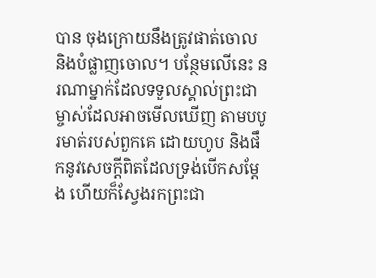បាន ចុងក្រោយនឹងត្រូវផាត់ចោល និងបំផ្លាញចោល។ បន្ថែមលើនេះ នរណាម្នាក់ដែលទទួលស្គាល់ព្រះជាម្ចាស់ដែលអាចមើលឃើញ តាមបបូរមាត់របស់ពួកគេ ដោយហូប និងផឹកនូវសេចក្ដីពិតដែលទ្រង់បើកសម្ដែង ហើយក៏ស្វែងរកព្រះជា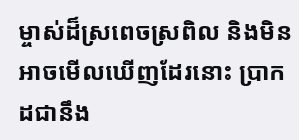ម្ចាស់ដ៏ស្រពេចស្រពិល និងមិនអាចមើលឃើញដែរនោះ ប្រាកដជានឹង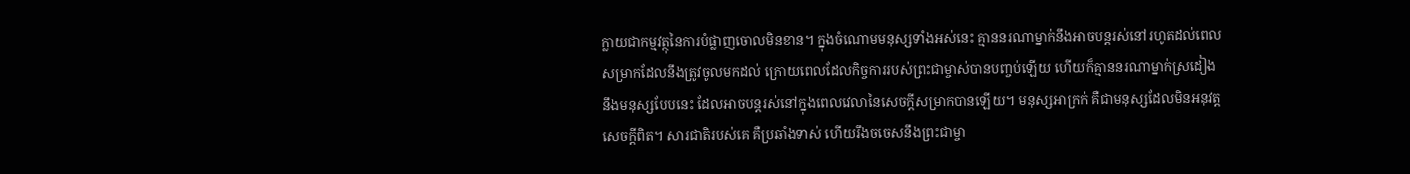ក្លាយជាកម្មវត្ថុនៃការបំផ្លាញចោលមិនខាន។ ក្នុងចំណោមមនុស្សទាំងអស់នេះ គ្មាននរណាម្នាក់នឹងអាចបន្តរស់នៅរហូតដល់ពេលសម្រាកដែលនឹងត្រូវចូលមកដល់ ក្រោយពេលដែលកិច្ចការរបស់ព្រះជាម្ចាស់បានបញ្ចប់ឡើយ ហើយក៏គ្មាននរណាម្នាក់ស្រដៀងនឹងមនុស្សបែបនេះ ដែលអាចបន្តរស់នៅក្នុងពេលវេលានៃសេចក្ដីសម្រាកបានឡើយ។ មនុស្សអាក្រក់ គឺជាមនុស្សដែលមិនអនុវត្តសេចក្ដីពិត។ សារជាតិរបស់គេ គឺប្រឆាំងទាស់ ហើយរឹងចចេសនឹងព្រះជាម្ចា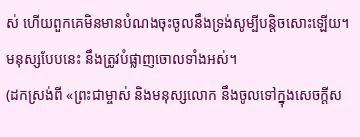ស់ ហើយពួកគេមិនមានបំណងចុះចូលនឹងទ្រង់សូម្បីបន្តិចសោះឡើយ។ មនុស្សបែបនេះ នឹងត្រូវបំផ្លាញចោលទាំងអស់។
(ដកស្រង់ពី «ព្រះជាម្ចាស់ និងមនុស្សលោក នឹងចូលទៅក្នុងសេចក្ដីស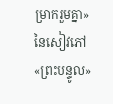ម្រាករួមគ្នា» នៃសៀវភៅ «ព្រះបន្ទូល»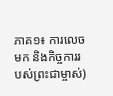ភាគ១៖ ការលេចមក និងកិច្ចការរបស់ព្រះជាម្ចាស់)